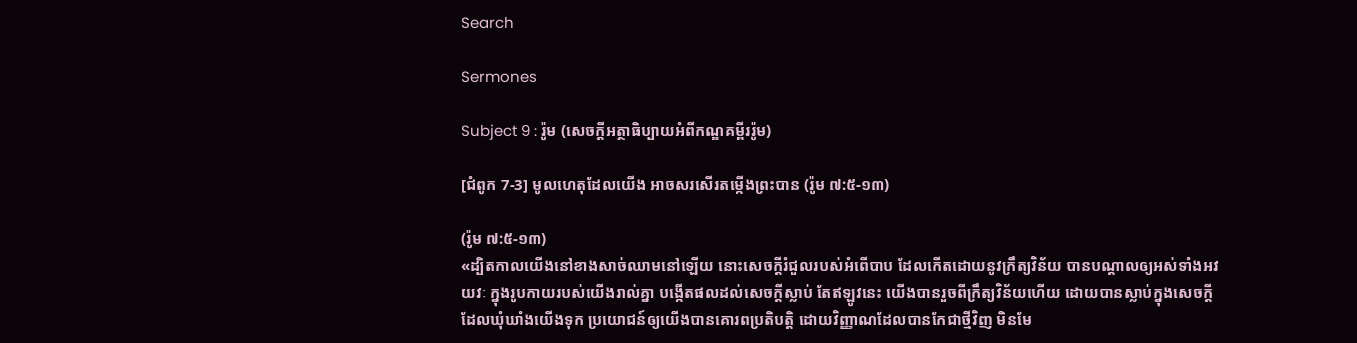Search

Sermones

Subject 9 : រ៉ូម (សេចក្តីអត្ថាធិប្បាយអំពីកណ្ឌគម្ពីររ៉ូម)

[ជំពូក 7-3] មូលហេតុដែលយើង អាចសរសើរតម្កើងព្រះបាន (រ៉ូម ៧:៥-១៣)

(រ៉ូម ៧:៥-១៣)
«ដ្បិតកាលយើងនៅខាងសាច់ឈាមនៅឡើយ នោះសេចក្តីរំជួលរបស់អំពើបាប ដែលកើតដោយនូវក្រឹត្យវិន័យ បានបណ្តាលឲ្យអស់ទាំងអវយវៈ ក្នុងរូបកាយរបស់យើងរាល់គ្នា បង្កើតផលដល់សេចក្តីស្លាប់ តែឥឡូវនេះ យើងបានរួចពីក្រឹត្យវិន័យហើយ ដោយបានស្លាប់ក្នុងសេចក្តីដែលឃុំឃាំងយើងទុក ប្រយោជន៍ឲ្យយើងបានគោរពប្រតិបត្តិ ដោយវិញ្ញាណដែលបានកែជាថ្មីវិញ មិនមែ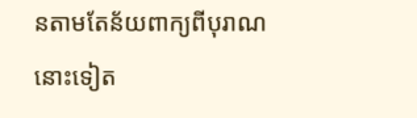នតាមតែន័យពាក្យពីបុរាណនោះទៀត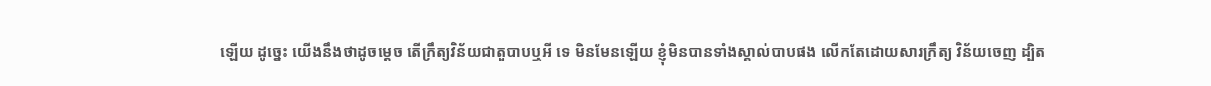ឡើយ ដូច្នេះ យើងនឹងថាដូចម្តេច តើក្រឹត្យវិន័យជាតួបាបឬអី ទេ មិនមែនឡើយ ខ្ញុំមិនបានទាំងស្គាល់បាបផង លើកតែដោយសារក្រឹត្យ វិន័យចេញ ដ្បិត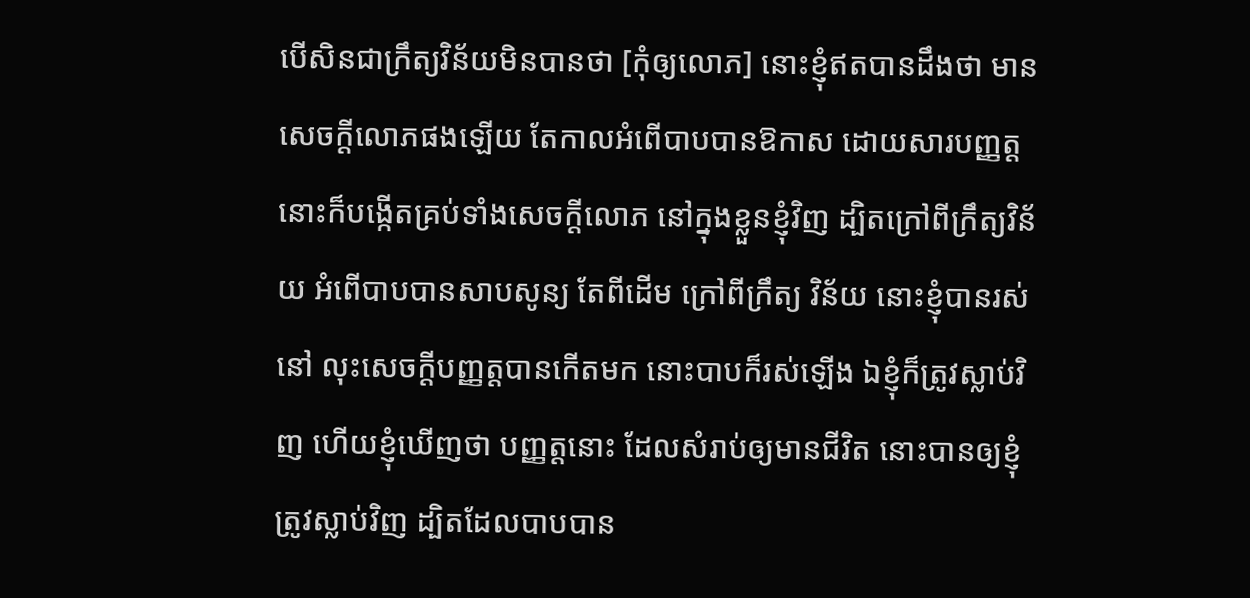បើសិនជាក្រឹត្យវិន័យមិនបានថា [កុំឲ្យលោភ] នោះខ្ញុំឥតបានដឹងថា មានសេចក្តីលោភផងឡើយ តែកាលអំពើបាបបានឱកាស ដោយសារបញ្ញត្ត នោះក៏បង្កើតគ្រប់ទាំងសេចក្តីលោភ នៅក្នុងខ្លួនខ្ញុំវិញ ដ្បិតក្រៅពីក្រឹត្យវិន័យ អំពើបាបបានសាបសូន្យ តែពីដើម ក្រៅពីក្រឹត្យ វិន័យ នោះខ្ញុំបានរស់នៅ លុះសេចក្តីបញ្ញត្តបានកើតមក នោះបាបក៏រស់ឡើង ឯខ្ញុំក៏ត្រូវស្លាប់វិញ ហើយខ្ញុំឃើញថា បញ្ញត្តនោះ ដែលសំរាប់ឲ្យមានជីវិត នោះបានឲ្យខ្ញុំត្រូវស្លាប់វិញ ដ្បិតដែលបាបបាន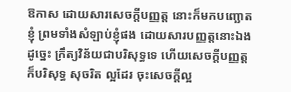ឱកាស ដោយសារសេចក្តីបញ្ញត្ត នោះក៏មកបញ្ឆោតខ្ញុំ ព្រមទាំងសំឡាប់ខ្ញុំផង ដោយសារបញ្ញត្តនោះឯង ដូច្នេះ ក្រឹត្យវិន័យជាបរិសុទ្ធទេ ហើយសេចក្តីបញ្ញត្តក៏បរិសុទ្ធ សុចរិត ល្អដែរ ចុះសេចក្តីល្អ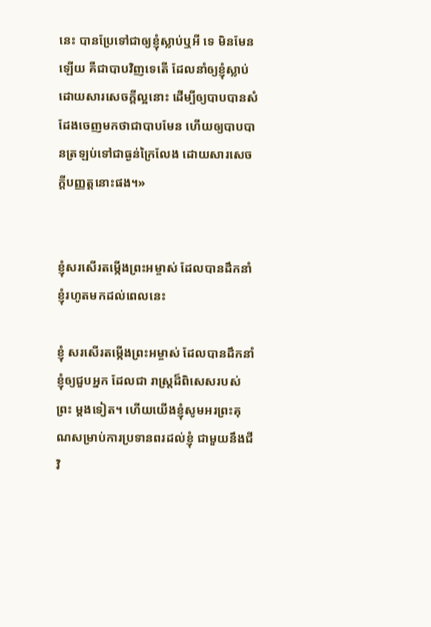នេះ បានប្រែទៅជាឲ្យខ្ញុំស្លាប់ឬអី ទេ មិនមែនឡើយ គឺជាបាបវិញទេតើ ដែលនាំឲ្យខ្ញុំស្លាប់ ដោយសារសេចក្តីល្អនោះ ដើម្បីឲ្យបាបបានសំដែងចេញមកថាជាបាបមែន ហើយឲ្យបាបបានត្រឡប់ទៅជាធ្ងន់ក្រៃលែង ដោយសារសេចក្តីបញ្ញត្តនោះផង។»


ខ្ញុំសរសើរតម្កើងព្រះអម្ចាស់ ដែលបានដឹកនាំខ្ញុំរហូតមកដល់ពេលនេះ

ខ្ញុំ សរសើរតម្កើងព្រះអម្ចាស់ ដែលបានដឹកនាំខ្ញុំឲ្យជួបអ្នក ដែលជា រាស្ត្រដ៏ពិសេសរបស់ព្រះ ម្តងទៀត។ ហើយយើងខ្ញុំសូមអរព្រះគុណសម្រាប់ការប្រទានពរដល់ខ្ញុំ ជាមួយនឹងជីវិ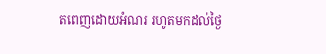តពេញដោយអំណរ រហូតមកដល់ថ្ងៃ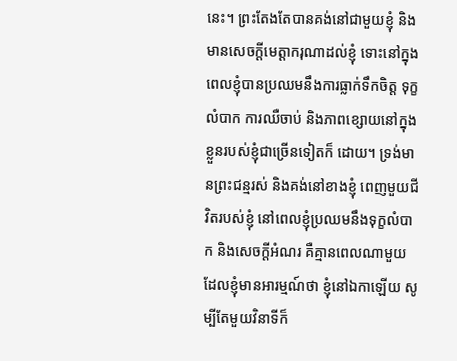នេះ។ ព្រះតែងតែបានគង់នៅជាមួយខ្ញុំ និងមានសេចក្តីមេត្តាករុណាដល់ខ្ញុំ ទោះនៅក្នុងពេលខ្ញុំបានប្រឈមនឹងការធ្លាក់ទឹកចិត្ត ទុក្ខលំបាក ការឈឺចាប់ និងភាពខ្សោយនៅក្នុងខ្លួនរបស់ខ្ញុំជាច្រើនទៀតក៏ ដោយ។ ទ្រង់មានព្រះជន្មរស់ និងគង់នៅខាងខ្ញុំ ពេញមួយជីវិតរបស់ខ្ញុំ នៅពេលខ្ញុំប្រឈមនឹងទុក្ខលំបាក និងសេចក្តីអំណរ គឺគ្មានពេលណាមួយ ដែលខ្ញុំមានអារម្មណ៍ថា ខ្ញុំនៅឯកាឡើយ សូម្បីតែមួយវិនាទីក៏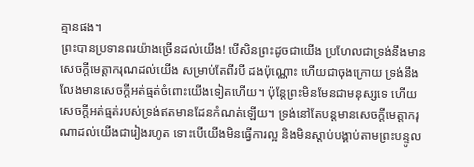គ្មានផង។
ព្រះបានប្រទានពរយ៉ាងច្រើនដល់យើង! បើសិនព្រះដូចជាយើង ប្រហែលជាទ្រង់នឹងមានសេចក្តីមេត្តាករុណដល់យើង សម្រាប់តែពីរបី ដងប៉ុណ្ណោះ ហើយជាចុងក្រោយ ទ្រង់នឹងលែងមានសេចក្តីអត់ធ្មត់ចំពោះយើងទៀតហើយ។ ប៉ុន្តែព្រះមិនមែនជាមនុស្សទេ ហើយសេចក្តីអត់ធ្មត់របស់ទ្រង់ឥតមានដែនកំណត់ឡើយ។ ទ្រង់នៅតែបន្តមានសេចក្តីមេត្តាករុណាដល់យើងជារៀងរហូត ទោះបើយើងមិនធ្វើការល្អ និងមិនស្តាប់បង្គាប់តាមព្រះបន្ទូល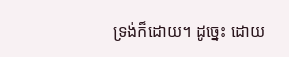ទ្រង់ក៏ដោយ។ ដូច្នេះ ដោយ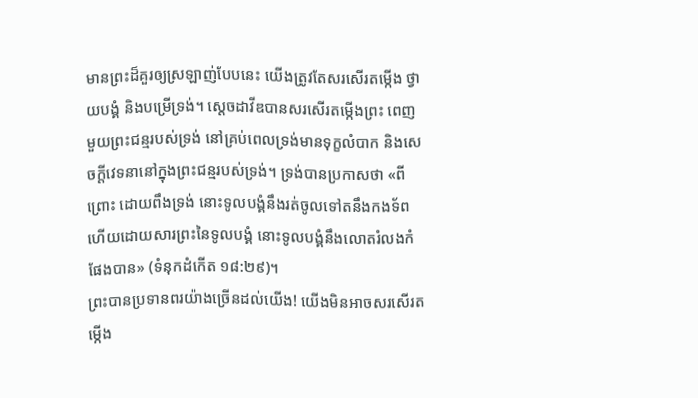មានព្រះដ៏គួរឲ្យស្រឡាញ់បែបនេះ យើងត្រូវតែសរសើរតម្កើង ថ្វាយបង្គំ និងបម្រើទ្រង់។ ស្តេចដាវីឌបានសរសើរតម្កើងព្រះ ពេញមួយព្រះជន្មរបស់ទ្រង់ នៅគ្រប់ពេលទ្រង់មានទុក្ខលំបាក និងសេចក្តីវេទនានៅក្នុងព្រះជន្មរបស់ទ្រង់។ ទ្រង់បានប្រកាសថា «ពីព្រោះ ដោយពឹងទ្រង់ នោះទូលបង្គំនឹងរត់ចូលទៅតនឹងកងទ័ព ហើយដោយសារព្រះនៃទូលបង្គំ នោះទូលបង្គំនឹងលោតរំលងកំផែងបាន» (ទំនុកដំកើត ១៨:២៩)។
ព្រះបានប្រទានពរយ៉ាងច្រើនដល់យើង! យើងមិនអាចសរសើរតម្កើង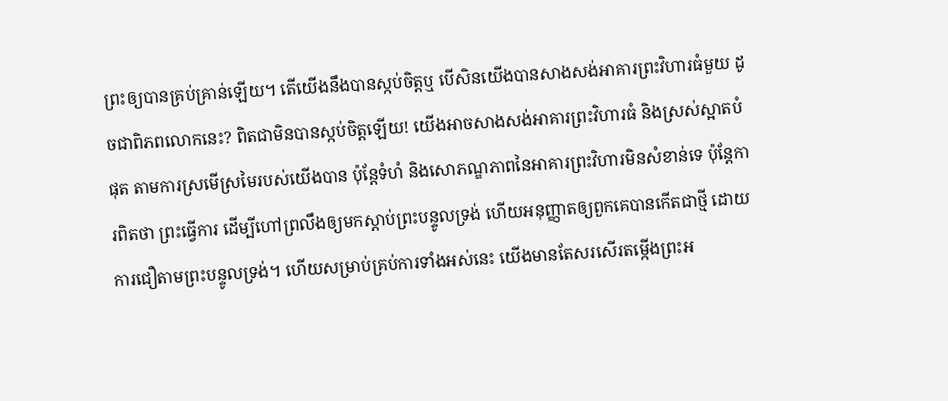ព្រះឲ្យបានគ្រប់គ្រាន់ឡើយ។ តើយើងនឹងបានស្កប់ចិត្តឬ បើសិនយើងបានសាងសង់អាគារព្រះវិហារធំមួយ ដូចជាពិភពលោកនេះ? ពិតជាមិនបានស្កប់ចិត្តឡើយ! យើងអាចសាងសង់អាគារព្រះវិហារធំ និងស្រស់ស្អាតបំផុត តាមការស្រមើស្រមៃរបស់យើងបាន ប៉ុន្តែទំហំ និងសោភណ្ឌភាពនៃអាគារព្រះវិហារមិនសំខាន់ទេ ប៉ុន្តែការពិតថា ព្រះធ្វើការ ដើម្បីហៅព្រលឹងឲ្យមកស្តាប់ព្រះបន្ទូលទ្រង់ ហើយអនុញ្ញាតឲ្យពួកគេបានកើតជាថ្មី ដោយការជឿតាមព្រះបន្ទូលទ្រង់។ ហើយសម្រាប់គ្រប់ការទាំងអស់នេះ យើងមានតែសរសើរតម្កើងព្រះអ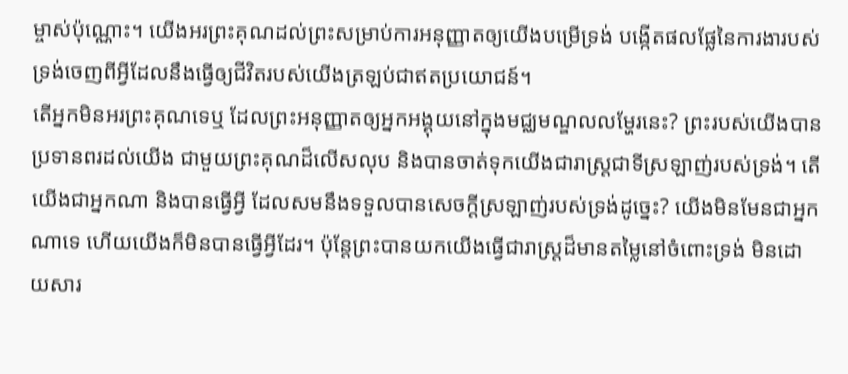ម្ចាស់ប៉ុណ្ណោះ។ យើងអរព្រះគុណដល់ព្រះសម្រាប់ការអនុញ្ញាតឲ្យយើងបម្រើទ្រង់ បង្កើតផលផ្លែនៃការងារបស់ទ្រង់ចេញពីអ្វីដែលនឹងធ្វើឲ្យជីវិតរបស់យើងត្រឡប់ជាឥតប្រយោជន៍។
តើអ្នកមិនអរព្រះគុណទេឬ ដែលព្រះអនុញ្ញាតឲ្យអ្នកអង្គុយនៅក្នុងមជ្ឈមណ្ឌលលម្ហែរនេះ? ព្រះរបស់យើងបានប្រទានពរដល់យើង ជាមួយព្រះគុណដ៏លើសលុប និងបានចាត់ទុកយើងជារាស្ត្រជាទីស្រឡាញ់របស់ទ្រង់។ តើយើងជាអ្នកណា និងបានធ្វើអ្វី ដែលសមនឹងទទួលបានសេចក្តីស្រឡាញ់របស់ទ្រង់ដូច្នេះ? យើងមិនមែនជាអ្នកណាទេ ហើយយើងក៏មិនបានធ្វើអ្វីដែរ។ ប៉ុន្តែព្រះបានយកយើងធ្វើជារាស្ត្រដ៏មានតម្លៃនៅចំពោះទ្រង់ មិនដោយសារ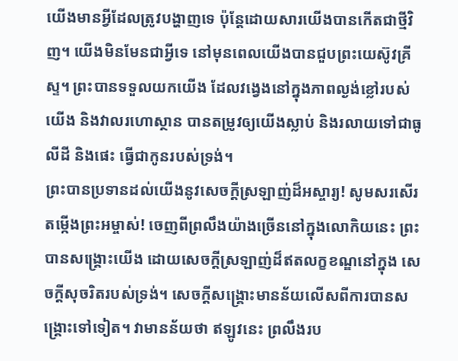យើងមានអ្វីដែលត្រូវបង្ហាញទេ ប៉ុន្តែដោយសារយើងបានកើតជាថ្មីវិញ។ យើងមិនមែនជាអ្វីទេ នៅមុនពេលយើងបានជួបព្រះយេស៊ូវគ្រីស្ទ។ ព្រះបានទទួលយកយើង ដែលវង្វេងនៅក្នុងភាពល្ងង់ខ្លៅរបស់យើង និងវាលរហោស្ថាន បានតម្រូវឲ្យយើងស្លាប់ និងរលាយទៅជាធូលីដី និងផេះ ធ្វើជាកូនរបស់ទ្រង់។
ព្រះបានប្រទានដល់យើងនូវសេចក្តីស្រឡាញ់ដ៏អស្ចារ្យ! សូមសរសើរតម្កើងព្រះអម្ចាស់! ចេញពីព្រលឹងយ៉ាងច្រើននៅក្នុងលោកិយនេះ ព្រះបានសង្រ្គោះយើង ដោយសេចក្តីស្រឡាញ់ដ៏ឥតលក្ខខណ្ឌនៅក្នុង សេចក្តីសុចរិតរបស់ទ្រង់។ សេចក្តីសង្រ្គោះមានន័យលើសពីការបានសង្រ្គោះទៅទៀត។ វាមានន័យថា ឥឡូវនេះ ព្រលឹងរប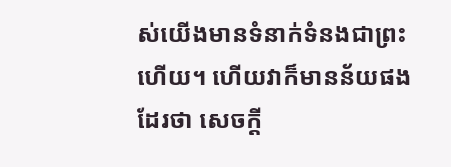ស់យើងមានទំនាក់ទំនងជាព្រះហើយ។ ហើយវាក៏មានន័យផងដែរថា សេចក្តី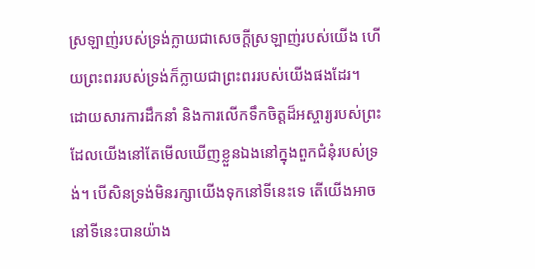ស្រឡាញ់របស់ទ្រង់ក្លាយជាសេចក្តីស្រឡាញ់របស់យើង ហើយព្រះពររបស់ទ្រង់ក៏ក្លាយជាព្រះពររបស់យើងផងដែរ។
ដោយសារការដឹកនាំ និងការលើកទឹកចិត្តដ៏អស្ចារ្យរបស់ព្រះ ដែលយើងនៅតែមើលឃើញខ្លួនឯងនៅក្នុងពួកជំនុំរបស់ទ្រង់។ បើសិនទ្រង់មិនរក្សាយើងទុកនៅទីនេះទេ តើយើងអាចនៅទីនេះបានយ៉ាង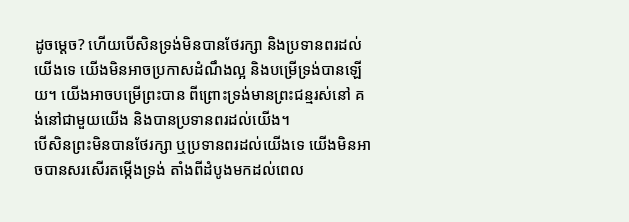ដូចម្តេច? ហើយបើសិនទ្រង់មិនបានថែរក្សា និងប្រទានពរដល់យើងទេ យើងមិនអាចប្រកាសដំណឹងល្អ និងបម្រើទ្រង់បានឡើយ។ យើងអាចបម្រើព្រះបាន ពីព្រោះទ្រង់មានព្រះជន្មរស់នៅ គង់នៅជាមួយយើង និងបានប្រទានពរដល់យើង។
បើសិនព្រះមិនបានថែរក្សា ឬប្រទានពរដល់យើងទេ យើងមិនអាចបានសរសើរតម្កើងទ្រង់ តាំងពីដំបូងមកដល់ពេល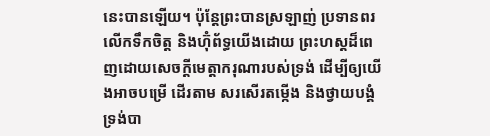នេះបានឡើយ។ ប៉ុន្តែព្រះបានស្រឡាញ់ ប្រទានពរ លើកទឹកចិត្ត និងហ៊ុំព័ទ្ធយើងដោយ ព្រះហស្តដ៏ពេញដោយសេចក្តីមេត្តាករុណារបស់ទ្រង់ ដើម្បីឲ្យយើងអាចបម្រើ ដើរតាម សរសើរតម្កើង និងថ្វាយបង្គំទ្រង់បា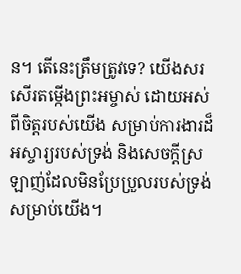ន។ តើនេះត្រឹមត្រូវទេ? យើងសរសើរតម្កើងព្រះអម្ចាស់ ដោយអស់ពីចិត្តរបស់យើង សម្រាប់ការងារដ៏អស្ចារ្យរបស់ទ្រង់ និងសេចក្តីស្រឡាញ់ដែលមិនប្រែប្រួលរបស់ទ្រង់សម្រាប់យើង។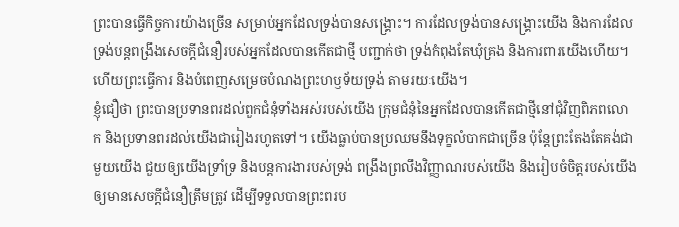ព្រះបានធ្វើកិច្ចការយ៉ាងច្រើន សម្រាប់អ្នកដែលទ្រង់បានសង្រ្គោះ។ ការដែលទ្រង់បានសង្រ្គោះយើង និងការដែលទ្រង់បន្តពង្រឹងសេចក្តីជំនឿរបស់អ្នកដែលបានកើតជាថ្មី បញ្ជាក់ថា ទ្រង់កំពុងតែឃុំគ្រង និងការពារយើងហើយ។ ហើយព្រះធ្វើការ និងបំពេញសម្រេចបំណងព្រះហឫទ័យទ្រង់ តាមរយៈយើង។
ខ្ញុំជឿថា ព្រះបានប្រទានពរដល់ពួកជំនុំទាំងអស់របស់យើង ក្រុមជំនុំនៃអ្នកដែលបានកើតជាថ្មីនៅជុំវិញពិភពលោក និងប្រទានពរដល់យើងជារៀងរហូតទៅ។ យើងធ្លាប់បានប្រឈមនឹងទុក្ខលំបាកជាច្រើន ប៉ុន្តែព្រះតែងតែគង់ជាមួយយើង ជួយឲ្យយើងទ្រាំទ្រ និងបន្តការងារបស់ទ្រង់ ពង្រឹងព្រលឹងវិញ្ញាណរបស់យើង និងរៀបចំចិត្តរបស់យើងឲ្យមានសេចក្តីជំនឿត្រឹមត្រូវ ដើម្បីទទួលបានព្រះពរប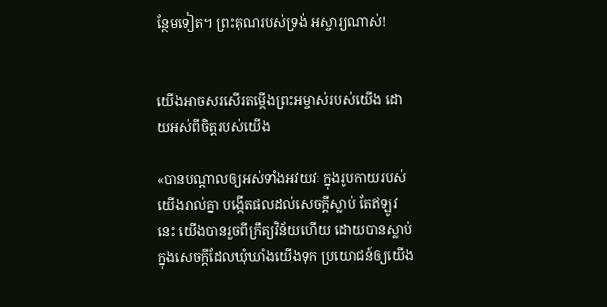ន្ថែមទៀត។ ព្រះគុណរបស់ទ្រង់ អស្ចារ្យណាស់!


យើងអាចសរសើរតម្កើងព្រះអម្ចាស់របស់យើង ដោយអស់ពីចិត្តរបស់យើង

«បានបណ្តាលឲ្យអស់ទាំងអវយវៈ ក្នុងរូបកាយរបស់យើងរាល់គ្នា បង្កើតផលដល់សេចក្តីស្លាប់ តែឥឡូវនេះ យើងបានរួចពីក្រឹត្យវិន័យហើយ ដោយបានស្លាប់ក្នុងសេចក្តីដែលឃុំឃាំងយើងទុក ប្រយោជន៍ឲ្យយើង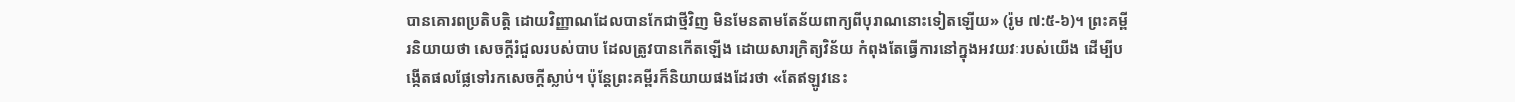បានគោរពប្រតិបត្តិ ដោយវិញ្ញាណដែលបានកែជាថ្មីវិញ មិនមែនតាមតែន័យពាក្យពីបុរាណនោះទៀតឡើយ» (រ៉ូម ៧:៥-៦)។ ព្រះគម្ពីរនិយាយថា សេចក្តីរំជួលរបស់បាប ដែលត្រូវបានកើតឡើង ដោយសារក្រិត្យវិន័យ កំពុងតែធ្វើការនៅក្នុងអវយវៈរបស់យើង ដើម្បីបង្កើតផលផ្លែទៅរកសេចក្តីស្លាប់។ ប៉ុន្តែព្រះគម្ពីរក៏និយាយផងដែរថា «តែឥឡូវនេះ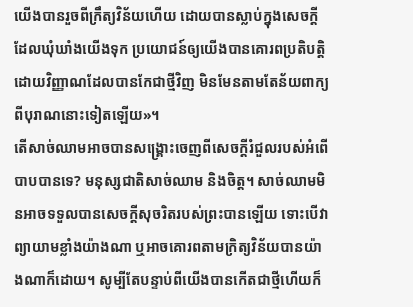យើងបានរួចពីក្រឹត្យវិន័យហើយ ដោយបានស្លាប់ក្នុងសេចក្តីដែលឃុំឃាំងយើងទុក ប្រយោជន៍ឲ្យយើងបានគោរពប្រតិបត្តិ ដោយវិញ្ញាណដែលបានកែជាថ្មីវិញ មិនមែនតាមតែន័យពាក្យពីបុរាណនោះទៀតឡើយ»។
តើសាច់ឈាមអាចបានសង្រ្គោះចេញពីសេចក្តីរំជួលរបស់អំពើបាបបានទេ? មនុស្សជាតិសាច់ឈាម និងចិត្ត។ សាច់ឈាមមិនអាចទទួលបានសេចក្តីសុចរិតរបស់ព្រះបានឡើយ ទោះបើវាព្យាយាមខ្លាំងយ៉ាងណា ឬអាចគោរពតាមក្រិត្យវិន័យបានយ៉ាងណាក៏ដោយ។ សូម្បីតែបន្ទាប់ពីយើងបានកើតជាថ្មីហើយក៏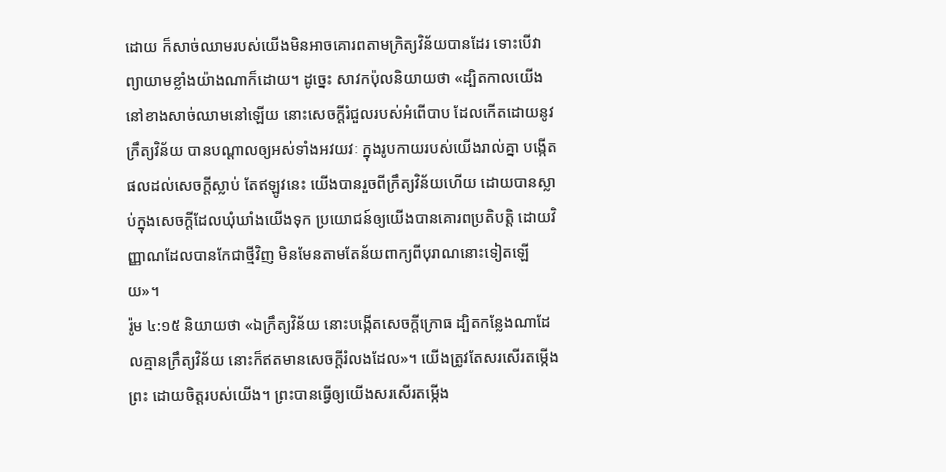ដោយ ក៏សាច់ឈាមរបស់យើងមិនអាចគោរពតាមក្រិត្យវិន័យបានដែរ ទោះបើវាព្យាយាមខ្លាំងយ៉ាងណាក៏ដោយ។ ដូច្នេះ សាវកប៉ុលនិយាយថា «ដ្បិតកាលយើងនៅខាងសាច់ឈាមនៅឡើយ នោះសេចក្តីរំជួលរបស់អំពើបាប ដែលកើតដោយនូវក្រឹត្យវិន័យ បានបណ្តាលឲ្យអស់ទាំងអវយវៈ ក្នុងរូបកាយរបស់យើងរាល់គ្នា បង្កើតផលដល់សេចក្តីស្លាប់ តែឥឡូវនេះ យើងបានរួចពីក្រឹត្យវិន័យហើយ ដោយបានស្លាប់ក្នុងសេចក្តីដែលឃុំឃាំងយើងទុក ប្រយោជន៍ឲ្យយើងបានគោរពប្រតិបត្តិ ដោយវិញ្ញាណដែលបានកែជាថ្មីវិញ មិនមែនតាមតែន័យពាក្យពីបុរាណនោះទៀតឡើយ»។
រ៉ូម ៤:១៥ និយាយថា «ឯក្រឹត្យវិន័យ នោះបង្កើតសេចក្តីក្រោធ ដ្បិតកន្លែងណាដែលគ្មានក្រឹត្យវិន័យ នោះក៏ឥតមានសេចក្តីរំលងដែល»។ យើងត្រូវតែសរសើរតម្កើងព្រះ ដោយចិត្តរបស់យើង។ ព្រះបានធ្វើឲ្យយើងសរសើរតម្កើង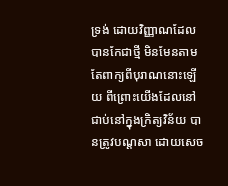ទ្រង់ ដោយវិញ្ញាណដែលបានកែជាថ្មី មិនមែនតាមតែពាក្យពីបុរាណនោះឡើយ ពីព្រោះយើងដែលនៅជាប់នៅក្នុងក្រិត្យវិន័យ បានត្រូវបណ្តសា ដោយសេច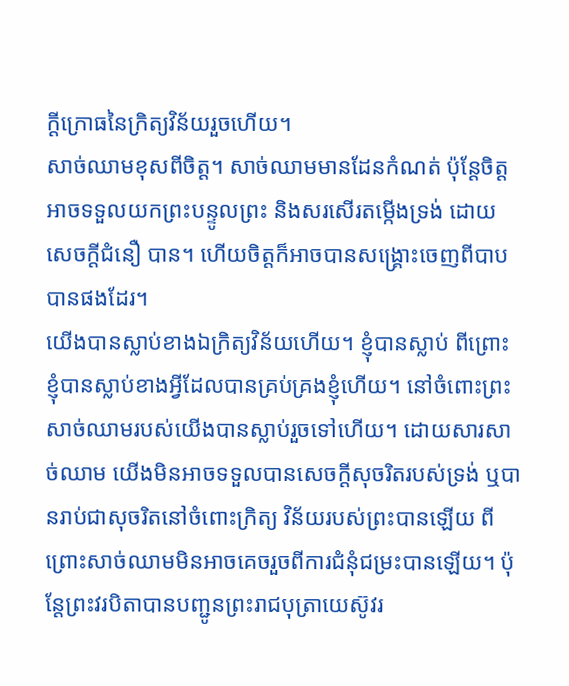ក្តីក្រោធនៃក្រិត្យវិន័យរួចហើយ។
សាច់ឈាមខុសពីចិត្ត។ សាច់ឈាមមានដែនកំណត់ ប៉ុន្តែចិត្តអាចទទួលយកព្រះបន្ទូលព្រះ និងសរសើរតម្កើងទ្រង់ ដោយសេចក្តីជំនឿ បាន។ ហើយចិត្តក៏អាចបានសង្រ្គោះចេញពីបាបបានផងដែរ។
យើងបានស្លាប់ខាងឯក្រិត្យវិន័យហើយ។ ខ្ញុំបានស្លាប់ ពីព្រោះខ្ញុំបានស្លាប់ខាងអ្វីដែលបានគ្រប់គ្រងខ្ញុំហើយ។ នៅចំពោះព្រះ សាច់ឈាមរបស់យើងបានស្លាប់រួចទៅហើយ។ ដោយសារសាច់ឈាម យើងមិនអាចទទួលបានសេចក្តីសុចរិតរបស់ទ្រង់ ឬបានរាប់ជាសុចរិតនៅចំពោះក្រិត្យ វិន័យរបស់ព្រះបានឡើយ ពីព្រោះសាច់ឈាមមិនអាចគេចរួចពីការជំនុំជម្រះបានឡើយ។ ប៉ុន្តែព្រះវរបិតាបានបញ្ជូនព្រះរាជបុត្រាយេស៊ូវរ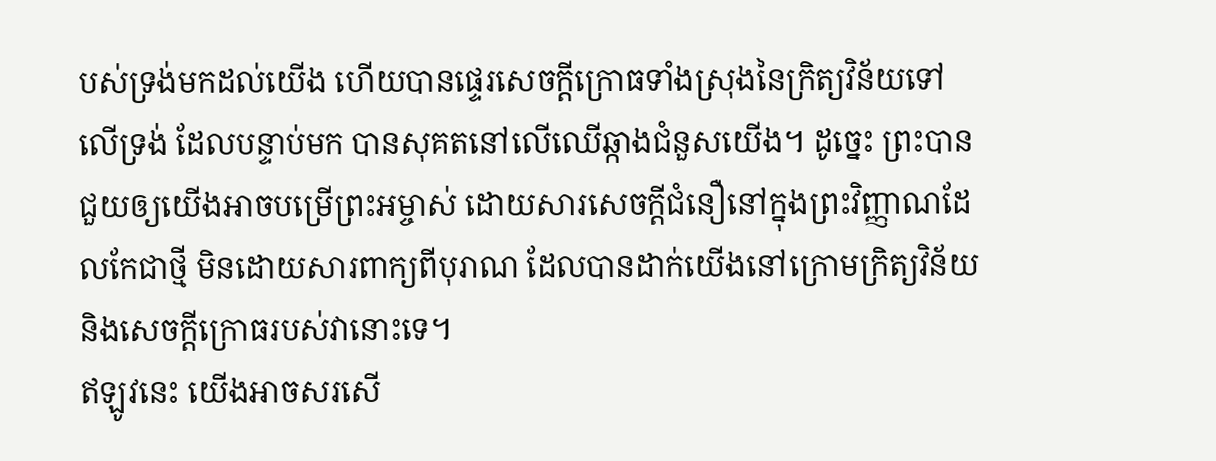បស់ទ្រង់មកដល់យើង ហើយបានផ្ទេរសេចក្តីក្រោធទាំងស្រុងនៃក្រិត្យវិន័យទៅលើទ្រង់ ដែលបន្ទាប់មក បានសុគតនៅលើឈើឆ្កាងជំនួសយើង។ ដូច្នេះ ព្រះបានជួយឲ្យយើងអាចបម្រើព្រះអម្ចាស់ ដោយសារសេចក្តីជំនឿនៅក្នុងព្រះវិញ្ញាណដែលកែជាថ្មី មិនដោយសារពាក្យពីបុរាណ ដែលបានដាក់យើងនៅក្រោមក្រិត្យវិន័យ និងសេចក្តីក្រោធរបស់វានោះទេ។
ឥឡូវនេះ យើងអាចសរសើ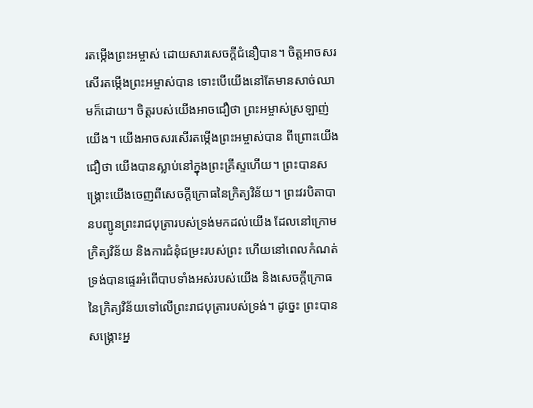រតម្កើងព្រះអម្ចាស់ ដោយសារសេចក្តីជំនឿបាន។ ចិត្តអាចសរសើរតម្កើងព្រះអម្ចាស់បាន ទោះបើយើងនៅតែមានសាច់ឈាមក៏ដោយ។ ចិត្តរបស់យើងអាចជឿថា ព្រះអម្ចាស់ស្រឡាញ់យើង។ យើងអាចសរសើរតម្កើងព្រះអម្ចាស់បាន ពីព្រោះយើងជឿថា យើងបានស្លាប់នៅក្នុងព្រះគ្រីស្ទហើយ។ ព្រះបានសង្រ្គោះយើងចេញពីសេចក្តីក្រោធនៃក្រិត្យវិន័យ។ ព្រះវរបិតាបានបញ្ជូនព្រះរាជបុត្រារបស់ទ្រង់មកដល់យើង ដែលនៅក្រោមក្រិត្យវិន័យ និងការជំនុំជម្រះរបស់ព្រះ ហើយនៅពេលកំណត់ ទ្រង់បានផ្ទេរអំពើបាបទាំងអស់របស់យើង និងសេចក្តីក្រោធនៃក្រិត្យវិន័យទៅលើព្រះរាជបុត្រារបស់ទ្រង់។ ដូច្នេះ ព្រះបានសង្រ្គោះអ្ន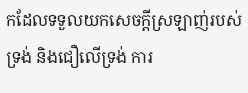កដែលទទួលយកសេចក្តីស្រឡាញ់របស់ទ្រង់ និងជឿលើទ្រង់ ការ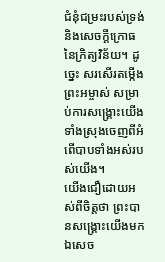ជំនុំជម្រះរបស់ទ្រង់ និងសេចក្តីក្រោធនៃក្រិត្យវិន័យ។ ដូច្នេះ សរសើរតម្កើងព្រះអម្ចាស់ សម្រាប់ការសង្រ្គោះយើងទាំងស្រុងចេញពីអំពើបាបទាំងអស់របស់យើង។
យើងជឿដោយអស់ពីចិត្តថា ព្រះបានសង្រ្គោះយើងមកឯសេច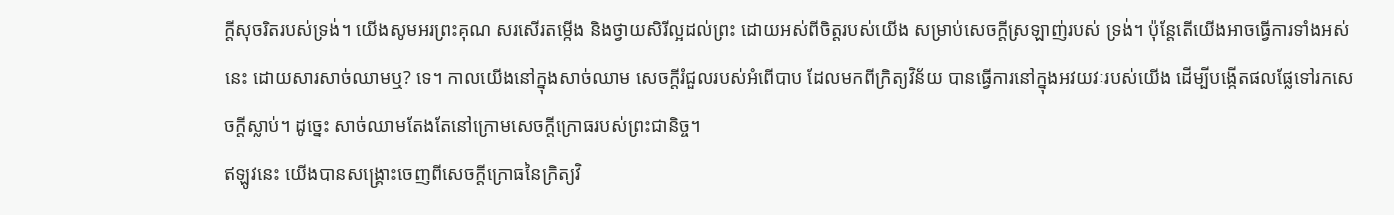ក្តីសុចរិតរបស់ទ្រង់។ យើងសូមអរព្រះគុណ សរសើរតម្កើង និងថ្វាយសិរីល្អដល់ព្រះ ដោយអស់ពីចិត្តរបស់យើង សម្រាប់សេចក្តីស្រឡាញ់របស់ ទ្រង់។ ប៉ុន្តែតើយើងអាចធ្វើការទាំងអស់នេះ ដោយសារសាច់ឈាមឬ? ទេ។ កាលយើងនៅក្នុងសាច់ឈាម សេចក្តីរំជួលរបស់អំពើបាប ដែលមកពីក្រិត្យវិន័យ បានធ្វើការនៅក្នុងអវយវៈរបស់យើង ដើម្បីបង្កើតផលផ្លែទៅរកសេចក្តីស្លាប់។ ដូច្នេះ សាច់ឈាមតែងតែនៅក្រោមសេចក្តីក្រោធរបស់ព្រះជានិច្ច។
ឥឡូវនេះ យើងបានសង្រ្គោះចេញពីសេចក្តីក្រោធនៃក្រិត្យវិ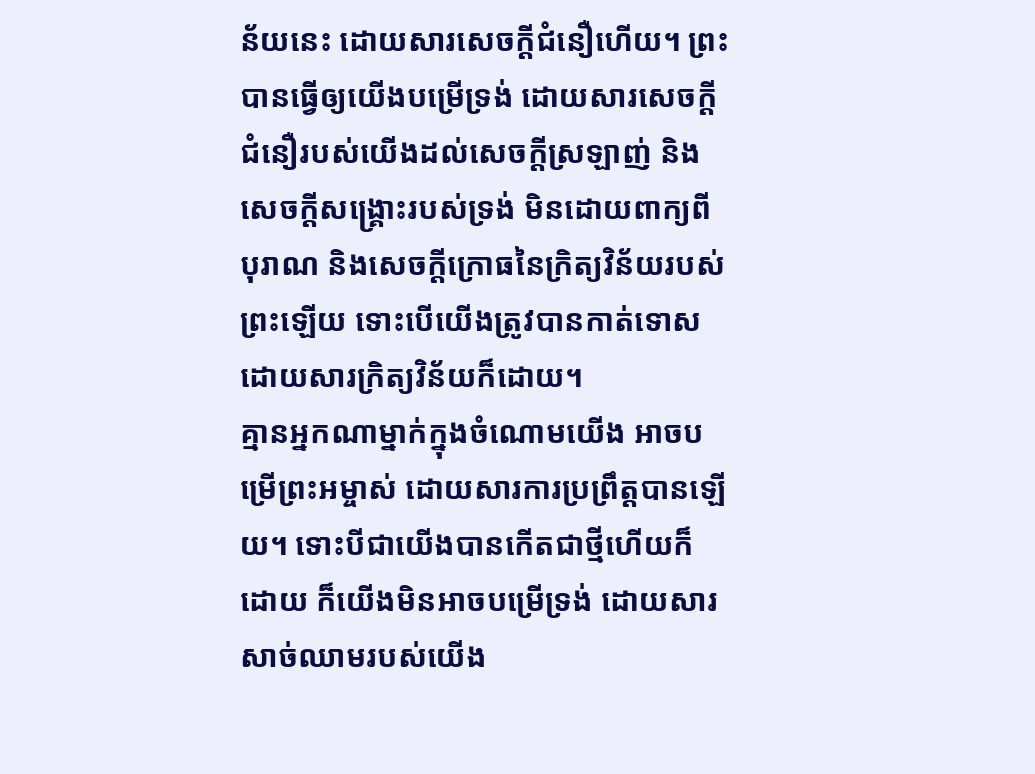ន័យនេះ ដោយសារសេចក្តីជំនឿហើយ។ ព្រះបានធ្វើឲ្យយើងបម្រើទ្រង់ ដោយសារសេចក្តីជំនឿរបស់យើងដល់សេចក្តីស្រឡាញ់ និងសេចក្តីសង្រ្គោះរបស់ទ្រង់ មិនដោយពាក្យពីបុរាណ និងសេចក្តីក្រោធនៃក្រិត្យវិន័យរបស់ព្រះឡើយ ទោះបើយើងត្រូវបានកាត់ទោស ដោយសារក្រិត្យវិន័យក៏ដោយ។
គ្មានអ្នកណាម្នាក់ក្នុងចំណោមយើង អាចបម្រើព្រះអម្ចាស់ ដោយសារការប្រព្រឹត្តបានឡើយ។ ទោះបីជាយើងបានកើតជាថ្មីហើយក៏ដោយ ក៏យើងមិនអាចបម្រើទ្រង់ ដោយសារសាច់ឈាមរបស់យើង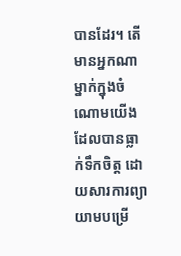បានដែរ។ តើមានអ្នកណាម្នាក់ក្នុងចំណោមយើង ដែលបានធ្លាក់ទឹកចិត្ត ដោយសារការព្យាយាមបម្រើ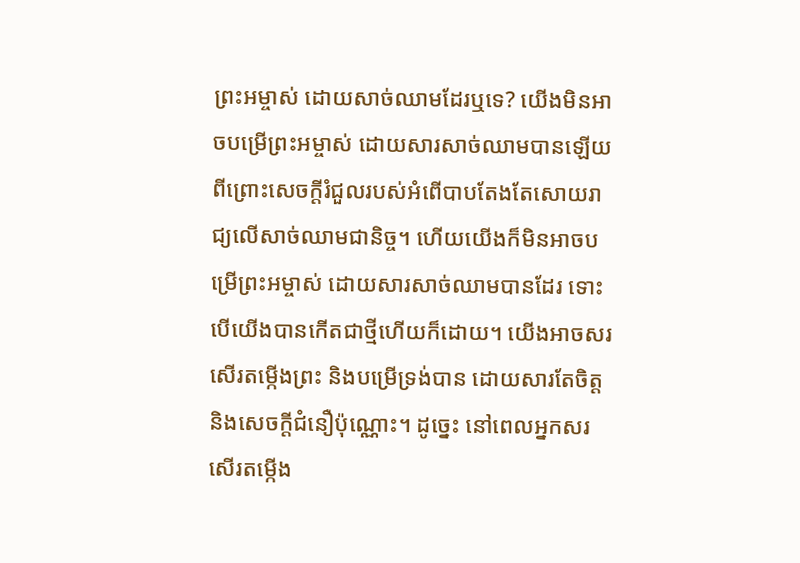ព្រះអម្ចាស់ ដោយសាច់ឈាមដែរឬទេ? យើងមិនអាចបម្រើព្រះអម្ចាស់ ដោយសារសាច់ឈាមបានឡើយ ពីព្រោះសេចក្តីរំជួលរបស់អំពើបាបតែងតែសោយរាជ្យលើសាច់ឈាមជានិច្ច។ ហើយយើងក៏មិនអាចបម្រើព្រះអម្ចាស់ ដោយសារសាច់ឈាមបានដែរ ទោះបើយើងបានកើតជាថ្មីហើយក៏ដោយ។ យើងអាចសរសើរតម្កើងព្រះ និងបម្រើទ្រង់បាន ដោយសារតែចិត្ត និងសេចក្តីជំនឿប៉ុណ្ណោះ។ ដូច្នេះ នៅពេលអ្នកសរសើរតម្កើង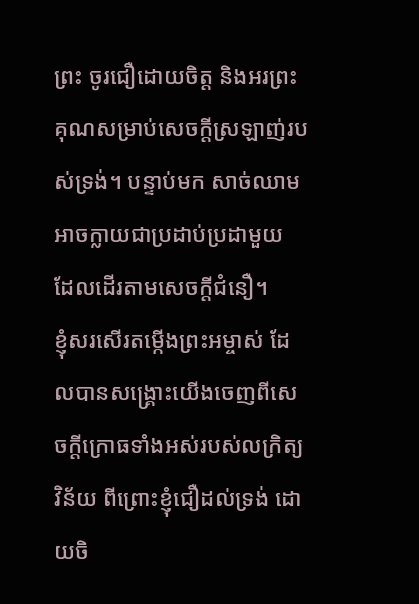ព្រះ ចូរជឿដោយចិត្ត និងអរព្រះគុណសម្រាប់សេចក្តីស្រឡាញ់របស់ទ្រង់។ បន្ទាប់មក សាច់ឈាមអាចក្លាយជាប្រដាប់ប្រដាមួយ ដែលដើរតាមសេចក្តីជំនឿ។
ខ្ញុំសរសើរតម្កើងព្រះអម្ចាស់ ដែលបានសង្រ្គោះយើងចេញពីសេចក្តីក្រោធទាំងអស់របស់លក្រិត្យវិន័យ ពីព្រោះខ្ញុំជឿដល់ទ្រង់ ដោយចិ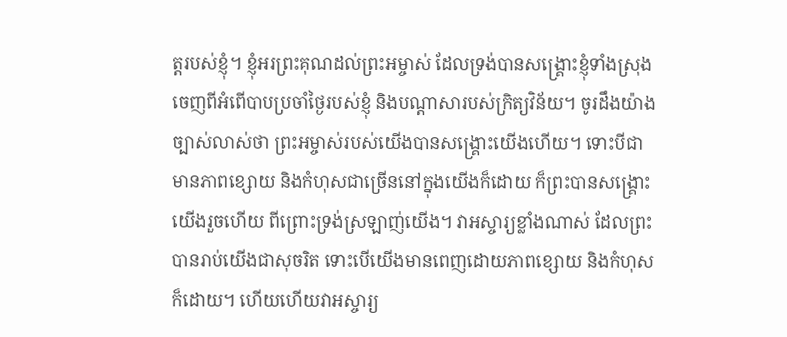ត្តរបស់ខ្ញុំ។ ខ្ញុំអរព្រះគុណដល់ព្រះអម្ចាស់ ដែលទ្រង់បានសង្រ្គោះខ្ញុំទាំងស្រុង ចេញពីអំពើបាបប្រចាំថ្ងៃរបស់ខ្ញុំ និងបណ្តាសារបស់ក្រិត្យវិន័យ។ ចូរដឹងយ៉ាងច្បាស់លាស់ថា ព្រះអម្ចាស់របស់យើងបានសង្រ្គោះយើងហើយ។ ទោះបីជាមានភាពខ្សោយ និងកំហុសជាច្រើននៅក្នុងយើងក៏ដោយ ក៏ព្រះបានសង្រ្គោះយើងរួចហើយ ពីព្រោះទ្រង់ស្រឡាញ់យើង។ វាអស្ចារ្យខ្លាំងណាស់ ដែលព្រះបានរាប់យើងជាសុចរិត ទោះបើយើងមានពេញដោយភាពខ្សោយ និងកំហុសក៏ដោយ។ ហើយហើយវាអស្ចារ្យ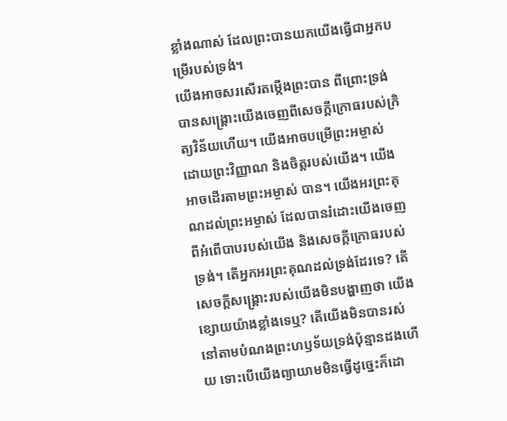ខ្លាំងណាស់ ដែលព្រះបានយកយើងធ្វើជាអ្នកបម្រើរបស់ទ្រង់។
យើងអាចសរសើរតម្កើងព្រះបាន ពីព្រោះទ្រង់បានសង្រ្គោះយើងចេញពីសេចក្តីក្រោធរបស់ក្រិត្យវិន័យហើយ។ យើងអាចបម្រើព្រះអម្ចាស់ ដោយព្រះវិញ្ញាណ និងចិត្តរបស់យើង។ យើងអាចដើរតាមព្រះអម្ចាស់ បាន។ យើងអរព្រះគុណដល់ព្រះអម្ចាស់ ដែលបានរំដោះយើងចេញពីអំពើបាបរបស់យើង និងសេចក្តីក្រោធរបស់ទ្រង់។ តើអ្នកអរព្រះគុណដល់ទ្រង់ដែរទេ? តើសេចក្តីសង្រ្គោះរបស់យើងមិនបង្ហាញថា យើងខ្សោយយ៉ាងខ្លាំងទេឬ? តើយើងមិនបានរស់នៅតាមបំណងព្រះហឫទ័យទ្រង់ប៉ុន្មានដងហើយ ទោះបើយើងព្យាយាមមិនធ្វើដូច្នេះក៏ដោ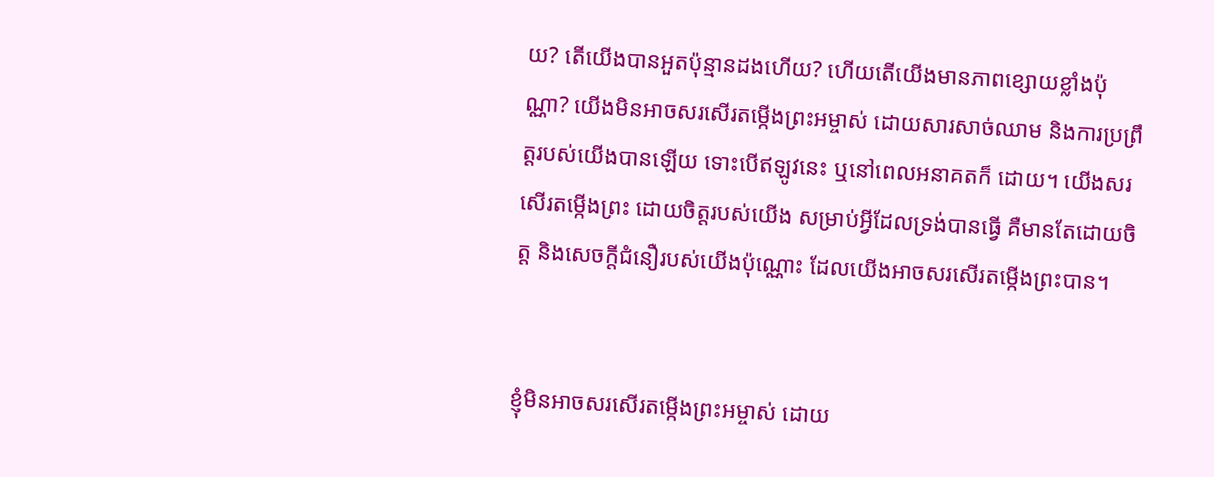យ? តើយើងបានអួតប៉ុន្មានដងហើយ? ហើយតើយើងមានភាពខ្សោយខ្លាំងប៉ុណ្ណា? យើងមិនអាចសរសើរតម្កើងព្រះអម្ចាស់ ដោយសារសាច់ឈាម និងការប្រព្រឹត្តរបស់យើងបានឡើយ ទោះបើឥឡូវនេះ ឬនៅពេលអនាគតក៏ ដោយ។ យើងសរសើរតម្កើងព្រះ ដោយចិត្តរបស់យើង សម្រាប់អ្វីដែលទ្រង់បានធ្វើ គឺមានតែដោយចិត្ត និងសេចក្តីជំនឿរបស់យើងប៉ុណ្ណោះ ដែលយើងអាចសរសើរតម្កើងព្រះបាន។


ខ្ញុំមិនអាចសរសើរតម្កើងព្រះអម្ចាស់ ដោយ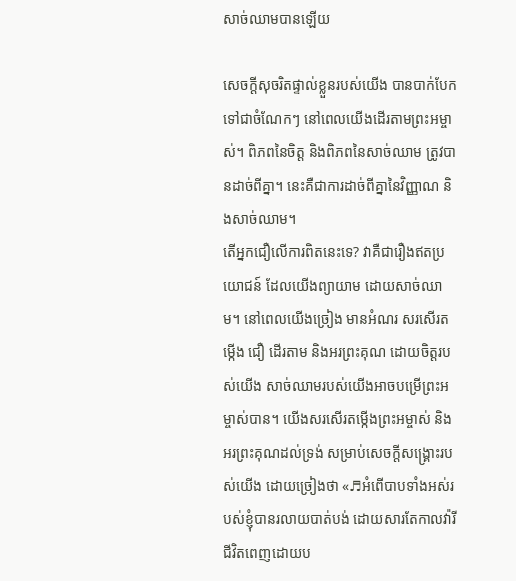សាច់ឈាមបានឡើយ

សេចក្តីសុចរិតផ្ទាល់ខ្លួនរបស់យើង បានបាក់បែកទៅជាចំណែកៗ នៅពេលយើងដើរតាមព្រះអម្ចាស់។ ពិភពនៃចិត្ត និងពិភពនៃសាច់ឈាម ត្រូវបានដាច់ពីគ្នា។ នេះគឺជាការដាច់ពីគ្នានៃវិញ្ញាណ និងសាច់ឈាម។
តើអ្នកជឿលើការពិតនេះទេ? វាគឺជារឿងឥតប្រយោជន៍ ដែលយើងព្យាយាម ដោយសាច់ឈាម។ នៅពេលយើងច្រៀង មានអំណរ សរសើរតម្កើង ជឿ ដើរតាម និងអរព្រះគុណ ដោយចិត្តរបស់យើង សាច់ឈាមរបស់យើងអាចបម្រើព្រះអម្ចាស់បាន។ យើងសរសើរតម្កើងព្រះអម្ចាស់ និងអរព្រះគុណដល់ទ្រង់ សម្រាប់សេចក្តីសង្រ្គោះរបស់យើង ដោយច្រៀងថា «♬អំពើបាបទាំងអស់របស់ខ្ញុំបានរលាយបាត់បង់ ដោយសារតែកាលវ៉ារី ជីវិតពេញដោយប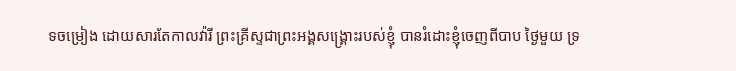ទចម្រៀង ដោយសារតែកាលវ៉ារី ព្រះគ្រីស្ទជាព្រះអង្គសង្រ្គោះរបស់ខ្ញុំ បានរំដោះខ្ញុំចេញពីបាប ថ្ងៃមួយ ទ្រ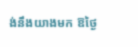ង់នឹងយាងមក ឱថ្ងៃ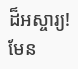ដ៏អស្ចារ្យ! មែន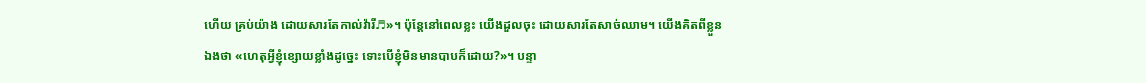ហើយ គ្រប់យ៉ាង ដោយសារតែកាល់វ៉ារី♬»។ ប៉ុន្តែនៅពេលខ្លះ យើងដួលចុះ ដោយសារតែសាច់ឈាម។ យើងគិតពីខ្លួនឯងថា «ហេតុអ្វីខ្ញុំខ្សោយខ្លាំងដូច្នេះ ទោះបើខ្ញុំមិនមានបាបក៏ដោយ?»។ បន្ទា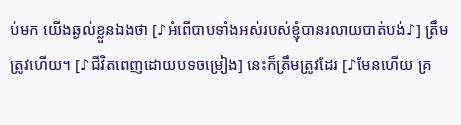ប់មក យើងឆ្ងល់ខ្លួនឯងថា [♪អំពើបាបទាំងអស់របស់ខ្ញុំបានរលាយបាត់បង់♪] ត្រឹមត្រូវហើយ។ [♪ជីវិតពេញដោយបទចម្រៀង] នេះក៏ត្រឹមត្រូវដែរ [♪មែនហើយ គ្រ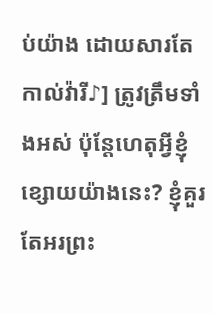ប់យ៉ាង ដោយសារតែកាល់វ៉ារី♪] ត្រូវត្រឹមទាំងអស់ ប៉ុន្តែហេតុអ្វីខ្ញុំខ្សោយយ៉ាងនេះ? ខ្ញុំគួរតែអរព្រះ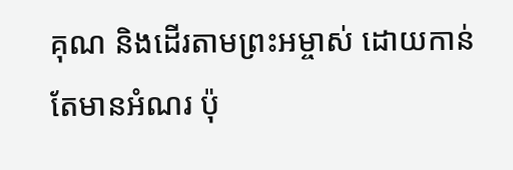គុណ និងដើរតាមព្រះអម្ចាស់ ដោយកាន់តែមានអំណរ ប៉ុ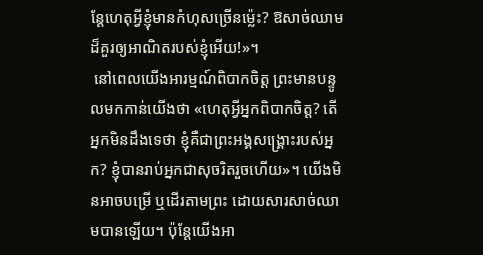ន្តែហេតុអ្វីខ្ញុំមានកំហុសច្រើនម៉្លេះ? ឱសាច់ឈាមដ៏គួរឲ្យអាណិតរបស់ខ្ញុំអើយ!»។
 នៅពេលយើងអារម្មណ៍ពិបាកចិត្ត ព្រះមានបន្ទូលមកកាន់យើងថា «ហេតុអ្វីអ្នកពិបាកចិត្ត? តើអ្នកមិនដឹងទេថា ខ្ញុំគឺជាព្រះអង្គសង្រ្គោះរបស់អ្នក? ខ្ញុំបានរាប់អ្នកជាសុចរិតរួចហើយ»។ យើងមិនអាចបម្រើ ឬដើរតាមព្រះ ដោយសារសាច់ឈាមបានឡើយ។ ប៉ុន្តែយើងអា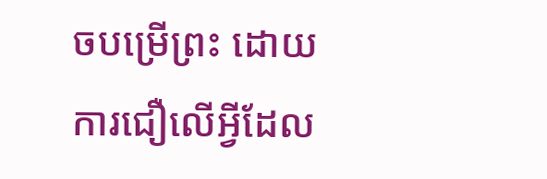ចបម្រើព្រះ ដោយការជឿលើអ្វីដែល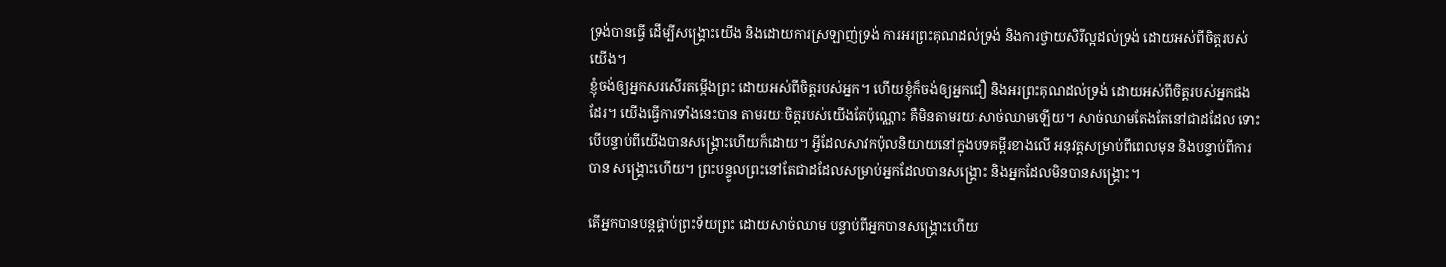ទ្រង់បានធ្វើ ដើម្បីសង្រ្គោះយើង និងដោយការស្រឡាញ់ទ្រង់ ការអរព្រះគុណដល់ទ្រង់ និងការថ្វាយសិរីល្អដល់ទ្រង់ ដោយអស់ពីចិត្តរបស់យើង។
ខ្ញុំចង់ឲ្យអ្នកសរសើរតម្កើងព្រះ ដោយអស់ពីចិត្តរបស់អ្នក។ ហើយខ្ញុំក៏ចង់ឲ្យអ្នកជឿ និងអរព្រះគុណដល់ទ្រង់ ដោយអស់ពីចិត្តរបស់អ្នកផង ដែរ។ យើងធ្វើការទាំងនេះបាន តាមរយៈចិត្តរបស់យើងតែប៉ុណ្ណោះ គឺមិនតាមរយៈសាច់ឈាមឡើយ។ សាច់ឈាមតែងតែនៅជាដដែល ទោះបើបន្ទាប់ពីយើងបានសង្រ្គោះហើយក៏ដោយ។ អ្វីដែលសាវកប៉ុលនិយាយនៅក្នុងបទគម្ពីរខាងលើ អនុវត្តសម្រាប់ពីពេលមុន និងបន្ទាប់ពីការបាន សង្រ្គោះហើយ។ ព្រះបន្ទូលព្រះនៅតែជាដដែលសម្រាប់អ្នកដែលបានសង្រ្គោះ និងអ្នកដែលមិនបានសង្រ្គោះ។

តើអ្នកបានបន្តផ្គាប់ព្រះទ័យព្រះ ដោយសាច់ឈាម បន្ទាប់ពីអ្នកបានសង្រ្គោះហើយ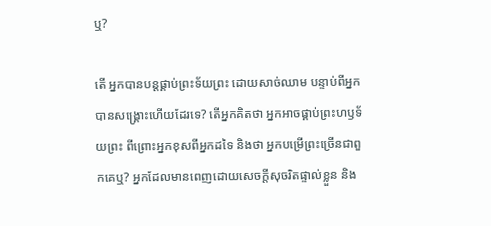ឬ?

តើ អ្នកបានបន្តផ្គាប់ព្រះទ័យព្រះ ដោយសាច់ឈាម បន្ទាប់ពីអ្នកបានសង្រ្គោះហើយដែរទេ? តើអ្នកគិតថា អ្នកអាចផ្គាប់ព្រះហឫទ័យព្រះ ពីព្រោះអ្នកខុសពីអ្នកដទៃ និងថា អ្នកបម្រើព្រះច្រើនជាពួកគេឬ? អ្នកដែលមានពេញដោយសេចក្តីសុចរិតផ្ទាល់ខ្លួន និង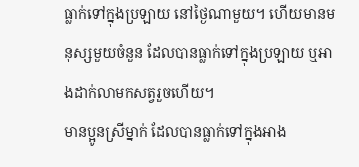ធ្លាក់ទៅក្នុងប្រឡាយ នៅថ្ងៃណាមួយ។ ហើយមានមនុស្សមួយចំនួន ដែលបានធ្លាក់ទៅក្នុងប្រឡាយ ឬអាងដាក់លាមកសត្វរួចហើយ។
មានប្អូនស្រីម្នាក់ ដែលបានធ្លាក់ទៅក្នុងអាង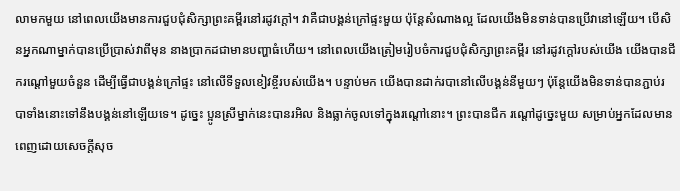លាមកមួយ នៅពេលយើងមានការជួបជុំសិក្សាព្រះគម្ពីរនៅរដូវក្តៅ។ វាគឺជាបង្គន់ក្រៅផ្ទះមួយ ប៉ុន្តែសំណាងល្អ ដែលយើងមិនទាន់បានប្រើវានៅឡើយ។ បើសិនអ្នកណាម្នាក់បានប្រើប្រាស់វាពីមុន នាងប្រាកដជាមានបញ្ហាធំហើយ។ នៅពេលយើងត្រៀមរៀបចំការជួបជុំសិក្សាព្រះគម្ពីរ នៅរដូវក្តៅរបស់យើង យើងបានជីករណ្តៅមួយចំនួន ដើម្បីធ្វើជាបង្គន់ក្រៅផ្ទះ នៅលើទីទួលខៀវខ្ចីរបស់យើង។ បន្ទាប់មក យើងបានដាក់របានៅលើបង្គន់នីមួយៗ ប៉ុន្តែយើងមិនទាន់បានភ្ជាប់របាទាំងនោះទៅនឹងបង្គន់នៅឡើយទេ។ ដូច្នេះ ប្អូនស្រីម្នាក់នេះបានរអិល និងធ្លាក់ចូលទៅក្នុងរណ្តៅនោះ។ ព្រះបានជីក រណ្តៅដូច្នេះមួយ សម្រាប់អ្នកដែលមានពេញដោយសេចក្តីសុច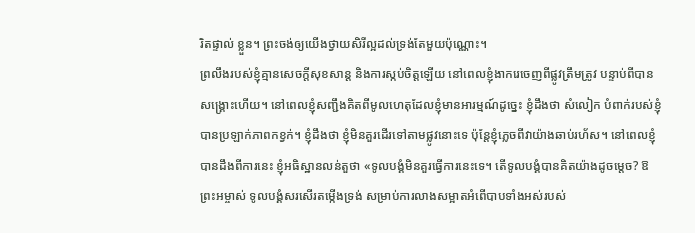រិតផ្ទាល់ ខ្លួន។ ព្រះចង់ឲ្យយើងថ្វាយសិរីល្អដល់ទ្រង់តែមួយប៉ុណ្ណោះ។
ព្រលឹងរបស់ខ្ញុំគ្មានសេចក្តីសុខសាន្ត និងការស្កប់ចិត្តឡើយ នៅពេលខ្ញុំងាករេចេញពីផ្លូវត្រឹមត្រូវ បន្ទាប់ពីបានសង្រ្គោះហើយ។ នៅពេលខ្ញុំសញ្ជឹងគិតពីមូលហេតុដែលខ្ញុំមានអារម្មណ៍ដូច្នេះ ខ្ញុំដឹងថា សំលៀក បំពាក់របស់ខ្ញុំបានប្រឡាក់ភាពកខ្វក់។ ខ្ញុំដឹងថា ខ្ញុំមិនគួរដើរទៅតាមផ្លូវនោះទេ ប៉ុន្តែខ្ញុំភ្លេចពីវាយ៉ាងឆាប់រហ័ស។ នៅពេលខ្ញុំបានដឹងពីការនេះ ខ្ញុំអធិស្ឋានលន់តួថា «ទូលបង្គំមិនគួរធ្វើការនេះទេ។ តើទូលបង្គំបានគិតយ៉ាងដូចម្តេច? ឱព្រះអម្ចាស់ ទូលបង្គំសរសើរតម្កើងទ្រង់ សម្រាប់ការលាងសម្អាតអំពើបាបទាំងអស់របស់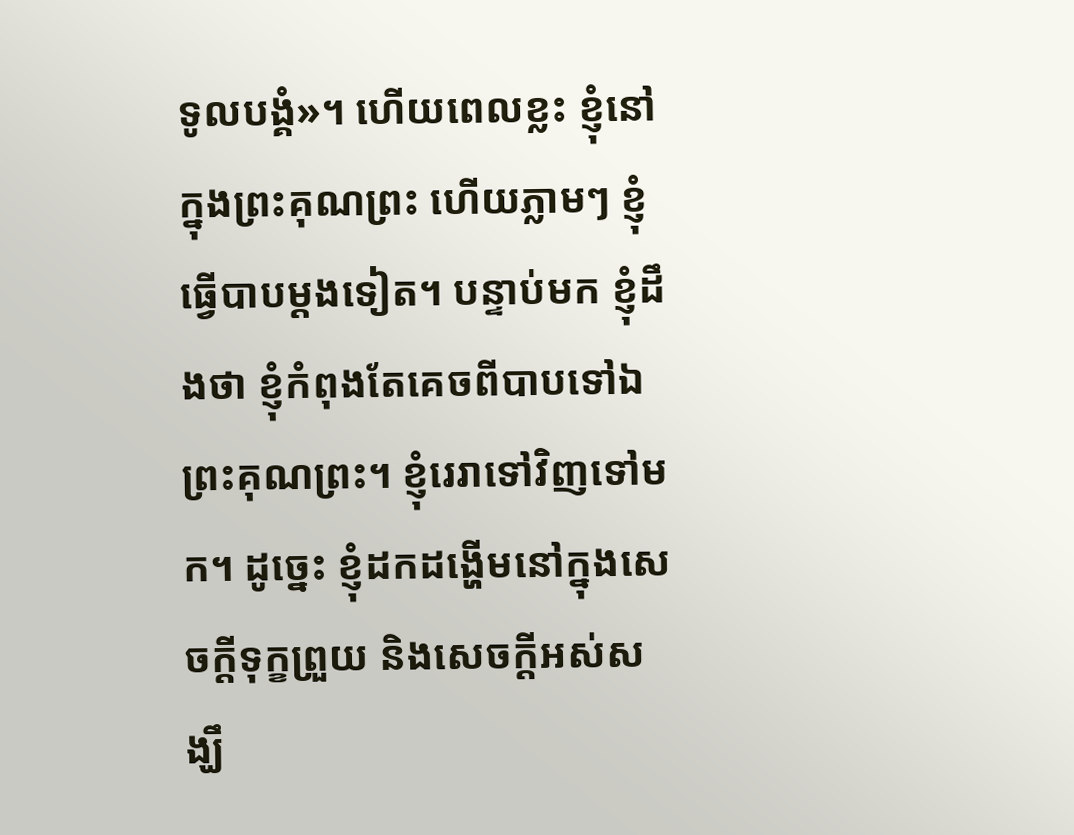ទូលបង្គំ»។ ហើយពេលខ្លះ ខ្ញុំនៅក្នុងព្រះគុណព្រះ ហើយភ្លាមៗ ខ្ញុំធ្វើបាបម្តងទៀត។ បន្ទាប់មក ខ្ញុំដឹងថា ខ្ញុំកំពុងតែគេចពីបាបទៅឯព្រះគុណព្រះ។ ខ្ញុំរេរាទៅវិញទៅមក។ ដូច្នេះ ខ្ញុំដកដង្ហើមនៅក្នុងសេចក្តីទុក្ខព្រួយ និងសេចក្តីអស់សង្ឃឹ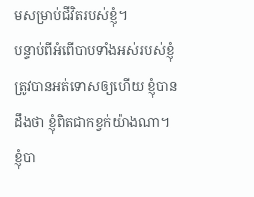មសម្រាប់ជីវិតរបស់ខ្ញុំ។
បន្ទាប់ពីអំពើបាបទាំងអស់របស់ខ្ញុំត្រូវបានអត់ទោសឲ្យហើយ ខ្ញុំបានដឹងថា ខ្ញុំពិតជាកខ្វក់យ៉ាងណា។ ខ្ញុំបា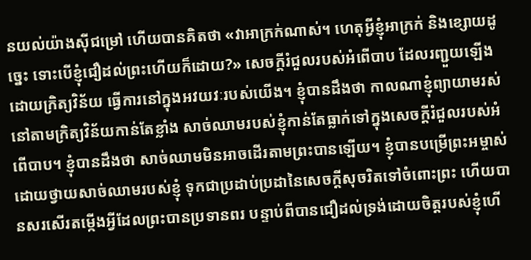នយល់យ៉ាងស៊ីជម្រៅ ហើយបានគិតថា «វាអាក្រក់ណាស់។ ហេតុអ្វីខ្ញុំអាក្រក់ និងខ្សោយដូច្នេះ ទោះបើខ្ញុំជឿដល់ព្រះហើយក៏ដោយ?» សេចក្តីរំជួលរបស់អំពើបាប ដែលរញ្ជួយឡើង ដោយក្រិត្យវិន័យ ធ្វើការនៅក្នុងអវយវៈរបស់យើង។ ខ្ញុំបានដឹងថា កាលណាខ្ញុំព្យាយាមរស់នៅតាមក្រិត្យវិន័យកាន់តែខ្លាំង សាច់ឈាមរបស់ខ្ញុំកាន់តែធ្លាក់ទៅក្នុងសេចក្តីរំជួលរបស់អំពើបាប។ ខ្ញុំបានដឹងថា សាច់ឈាមមិនអាចដើរតាមព្រះបានឡើយ។ ខ្ញុំបានបម្រើព្រះអម្ចាស់ ដោយថ្វាយសាច់ឈាមរបស់ខ្ញុំ ទុកជាប្រដាប់ប្រដានៃសេចក្តីសុចរិតទៅចំពោះព្រះ ហើយបានសរសើរតម្កើងអ្វីដែលព្រះបានប្រទានពរ បន្ទាប់ពីបានជឿដល់ទ្រង់ដោយចិត្តរបស់ខ្ញុំហើ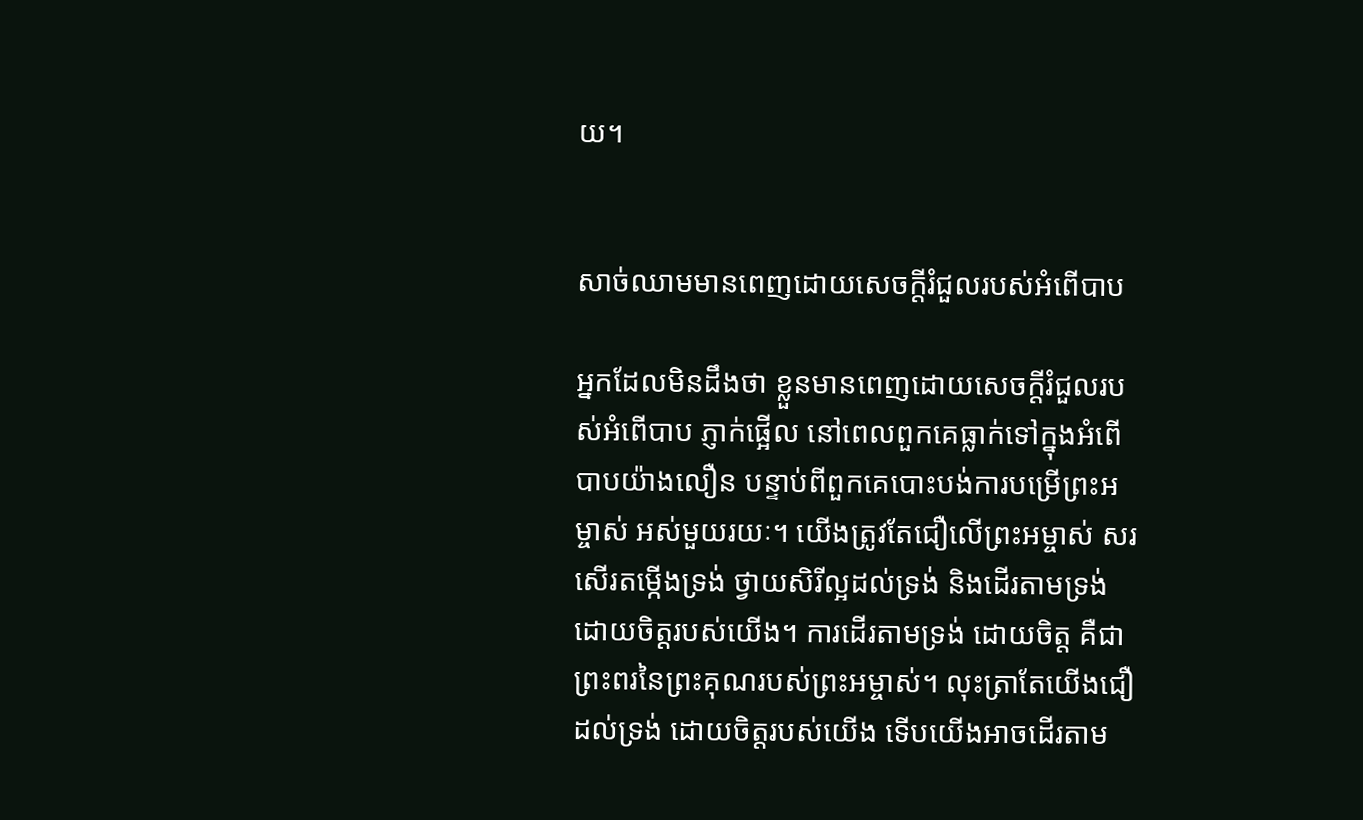យ។


សាច់ឈាមមានពេញដោយសេចក្តីរំជួលរបស់អំពើបាប

អ្នកដែលមិនដឹងថា ខ្លួនមានពេញដោយសេចក្តីរំជួលរបស់អំពើបាប ភ្ញាក់ផ្អើល នៅពេលពួកគេធ្លាក់ទៅក្នុងអំពើបាបយ៉ាងលឿន បន្ទាប់ពីពួកគេបោះបង់ការបម្រើព្រះអម្ចាស់ អស់មួយរយៈ។ យើងត្រូវតែជឿលើព្រះអម្ចាស់ សរសើរតម្កើងទ្រង់ ថ្វាយសិរីល្អដល់ទ្រង់ និងដើរតាមទ្រង់ ដោយចិត្តរបស់យើង។ ការដើរតាមទ្រង់ ដោយចិត្ត គឺជាព្រះពរនៃព្រះគុណរបស់ព្រះអម្ចាស់។ លុះត្រាតែយើងជឿដល់ទ្រង់ ដោយចិត្តរបស់យើង ទើបយើងអាចដើរតាម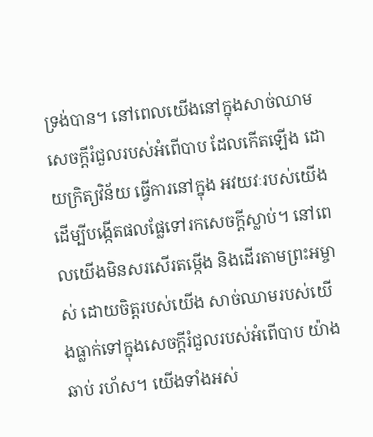ទ្រង់បាន។ នៅពេលយើងនៅក្នុងសាច់ឈាម សេចក្តីរំជួលរបស់អំពើបាប ដែលកើតឡើង ដោយក្រិត្យវិន័យ ធ្វើការនៅក្នុង អវយវៈរបស់យើង ដើម្បីបង្កើតផលផ្លែទៅរកសេចក្តីស្លាប់។ នៅពេលយើងមិនសរសើរតម្កើង និងដើរតាមព្រះអម្ចាស់ ដោយចិត្តរបស់យើង សាច់ឈាមរបស់យើងធ្លាក់ទៅក្នុងសេចក្តីរំជួលរបស់អំពើបាប យ៉ាងឆាប់ រហ័ស។ យើងទាំងអស់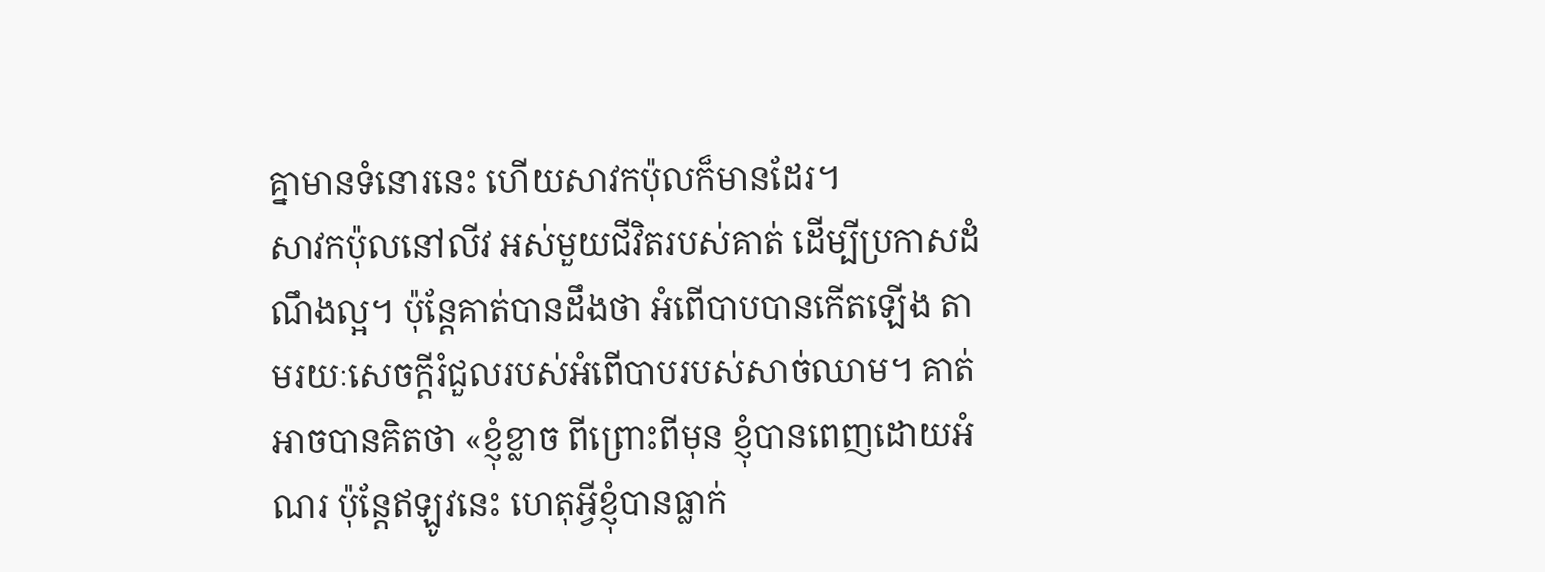គ្នាមានទំនោរនេះ ហើយសាវកប៉ុលក៏មានដែរ។
សាវកប៉ុលនៅលីវ អស់មួយជីវិតរបស់គាត់ ដើម្បីប្រកាសដំណឹងល្អ។ ប៉ុន្តែគាត់បានដឹងថា អំពើបាបបានកើតឡើង តាមរយៈសេចក្តីរំជួលរបស់អំពើបាបរបស់សាច់ឈាម។ គាត់អាចបានគិតថា «ខ្ញុំខ្លាច ពីព្រោះពីមុន ខ្ញុំបានពេញដោយអំណរ ប៉ុន្តែឥឡូវនេះ ហេតុអ្វីខ្ញុំបានធ្លាក់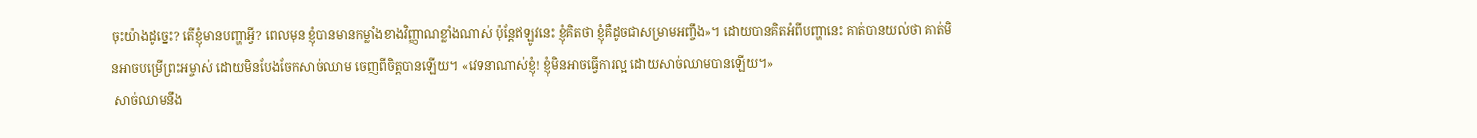ចុះយ៉ាងដូច្នេះ? តើខ្ញុំមានបញ្ហាអ្វី? ពេលមុន ខ្ញុំបានមានកម្លាំងខាងវិញ្ញាណខ្លាំងណាស់ ប៉ុន្តែឥឡូវនេះ ខ្ញុំគិតថា ខ្ញុំគឺដូចជាសម្រាមអញ្ចឹង»។ ដោយបានគិតអំពីបញ្ហានេះ គាត់បានយល់ថា គាត់មិនអាចបម្រើព្រះអម្ចាស់ ដោយមិនបែងចែកសាច់ឈាម ចេញពីចិត្តបានឡើយ។ «វេទនាណាស់ខ្ញុំ! ខ្ញុំមិនអាចធ្វើការល្អ ដោយសាច់ឈាមបានឡើយ។»
 សាច់ឈាមនឹង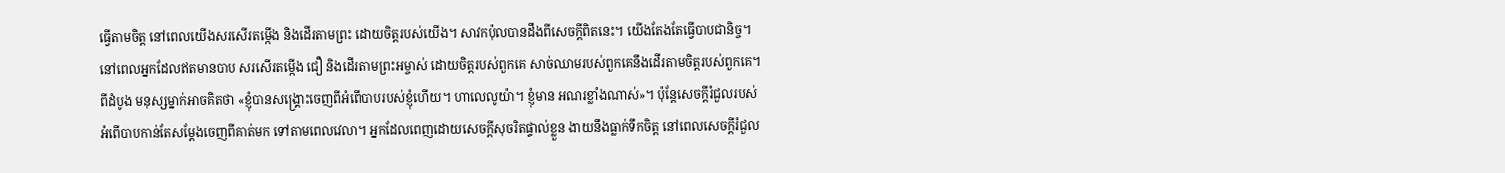ធ្វើតាមចិត្ត នៅពេលយើងសរសើរតម្កើង និងដើរតាមព្រះ ដោយចិត្តរបស់យើង។ សាវកប៉ុលបានដឹងពីសេចក្តីពិតនេះ។ យើងតែងតែធ្វើបាបជានិច្ច។ នៅពេលអ្នកដែលឥតមានបាប សរសើរតម្កើង ជឿ និងដើរតាមព្រះអម្ចាស់ ដោយចិត្តរបស់ពួកគេ សាច់ឈាមរបស់ពួកគេនឹងដើរតាមចិត្តរបស់ពួកគេ។ ពីដំបូង មនុស្សម្នាក់អាចគិតថា «ខ្ញុំបានសង្រ្គោះចេញពីអំពើបាបរបស់ខ្ញុំហើយ។ ហាលេលូយ៉ា។ ខ្ញុំមាន អណរខ្លាំងណាស់»។ ប៉ុន្តែសេចក្តីរំជួលរបស់អំពើបាបកាន់តែសម្តែងចេញពីគាត់មក ទៅតាមពេលវេលា។ អ្នកដែលពេញដោយសេចក្តីសុចរិតផ្ទាល់ខ្លួន ងាយនឹងធ្លាក់ទឹកចិត្ត នៅពេលសេចក្តីរំជួល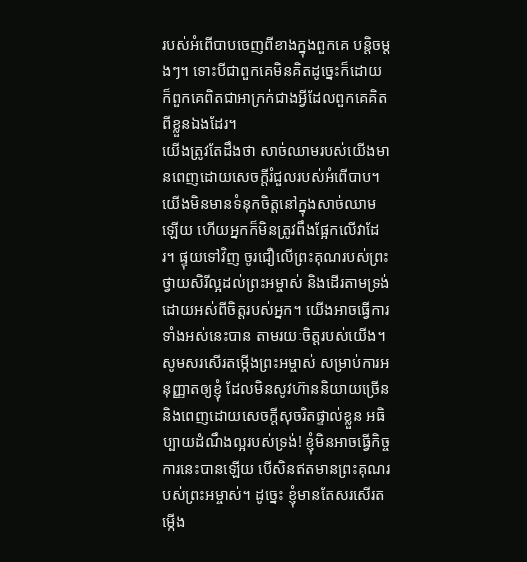របស់អំពើបាបចេញពីខាងក្នុងពួកគេ បន្តិចម្តងៗ។ ទោះបីជាពួកគេមិនគិតដូច្នេះក៏ដោយ ក៏ពួកគេពិតជាអាក្រក់ជាងអ្វីដែលពួកគេគិតពីខ្លួនឯងដែរ។
យើងត្រូវតែដឹងថា សាច់ឈាមរបស់យើងមានពេញដោយសេចក្តីរំជួលរបស់អំពើបាប។ យើងមិនមានទំនុកចិត្តនៅក្នុងសាច់ឈាមឡើយ ហើយអ្នកក៏មិនត្រូវពឹងផ្អែកលើវាដែរ។ ផ្ទុយទៅវិញ ចូរជឿលើព្រះគុណរបស់ព្រះ ថ្វាយសិរីល្អដល់ព្រះអម្ចាស់ និងដើរតាមទ្រង់ ដោយអស់ពីចិត្តរបស់អ្នក។ យើងអាចធ្វើការទាំងអស់នេះបាន តាមរយៈចិត្តរបស់យើង។ សូមសរសើរតម្កើងព្រះអម្ចាស់ សម្រាប់ការអនុញ្ញាតឲ្យខ្ញុំ ដែលមិនសូវហ៊ាននិយាយច្រើន និងពេញដោយសេចក្តីសុចរិតផ្ទាល់ខ្លួន អធិប្បាយដំណឹងល្អរបស់ទ្រង់! ខ្ញុំមិនអាចធ្វើកិច្ចការនេះបានឡើយ បើសិនឥតមានព្រះគុណរបស់ព្រះអម្ចាស់។ ដូច្នេះ ខ្ញុំមានតែសរសើរតម្កើង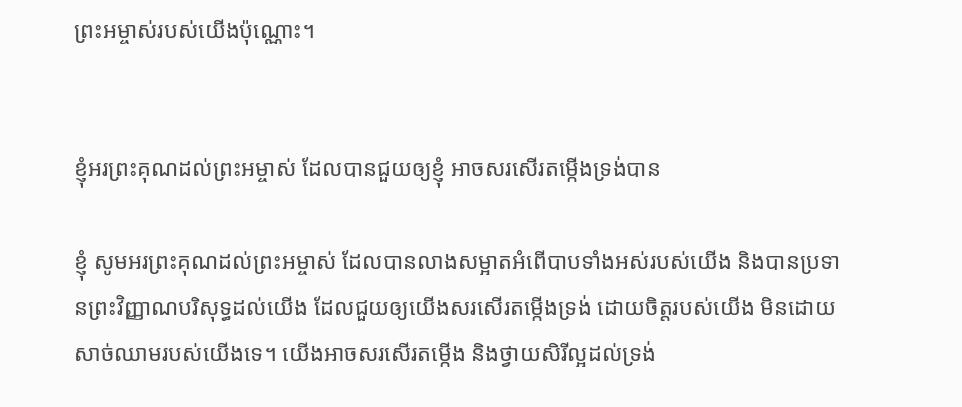ព្រះអម្ចាស់របស់យើងប៉ុណ្ណោះ។


ខ្ញុំអរព្រះគុណដល់ព្រះអម្ចាស់ ដែលបានជួយឲ្យខ្ញុំ អាចសរសើរតម្កើងទ្រង់បាន

ខ្ញុំ សូមអរព្រះគុណដល់ព្រះអម្ចាស់ ដែលបានលាងសម្អាតអំពើបាបទាំងអស់របស់យើង និងបានប្រទានព្រះវិញ្ញាណបរិសុទ្ធដល់យើង ដែលជួយឲ្យយើងសរសើរតម្កើងទ្រង់ ដោយចិត្តរបស់យើង មិនដោយសាច់ឈាមរបស់យើងទេ។ យើងអាចសរសើរតម្កើង និងថ្វាយសិរីល្អដល់ទ្រង់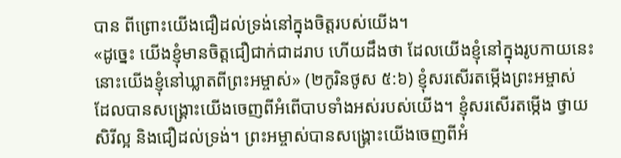បាន ពីព្រោះយើងជឿដល់ទ្រង់នៅក្នុងចិត្តរបស់យើង។
«ដូច្នេះ យើងខ្ញុំមានចិត្តជឿជាក់ជាដរាប ហើយដឹងថា ដែលយើងខ្ញុំនៅក្នុងរូបកាយនេះ នោះយើងខ្ញុំនៅឃ្លាតពីព្រះអម្ចាស់» (២កូរិនថូស ៥:៦) ខ្ញុំសរសើរតម្កើងព្រះអម្ចាស់ ដែលបានសង្រ្គោះយើងចេញពីអំពើបាបទាំងអស់របស់យើង។ ខ្ញុំសរសើរតម្កើង ថ្វាយសិរីល្អ និងជឿដល់ទ្រង់។ ព្រះអម្ចាស់បានសង្រ្គោះយើងចេញពីអំ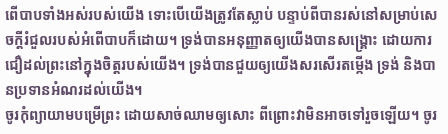ពើបាបទាំងអស់របស់យើង ទោះបើយើងត្រូវតែស្លាប់ បន្ទាប់ពីបានរស់នៅសម្រាប់សេចក្តីរំជួលរបស់អំពើបាបក៏ដោយ។ ទ្រង់បានអនុញ្ញាតឲ្យយើងបានសង្រ្គោះ ដោយការជឿដល់ព្រះនៅក្នុងចិត្តរបស់យើង។ ទ្រង់បានជួយឲ្យយើងសរសើរតម្កើង ទ្រង់ និងបានប្រទានអំណរដល់យើង។
ចូរកុំព្យាយាមបម្រើព្រះ ដោយសាច់ឈាមឲ្យសោះ ពីព្រោះវាមិនអាចទៅរួចឡើយ។ ចូរ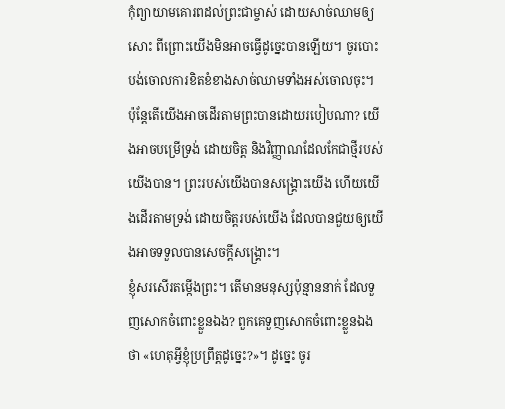កុំព្យាយាមគោរពដល់ព្រះជាម្ចាស់ ដោយសាច់ឈាមឲ្យសោះ ពីព្រោះយើងមិនអាចធ្វើដូច្នេះបានឡើយ។ ចូរបោះបង់ចោលការខិតខំខាងសាច់ឈាមទាំងអស់ចោលចុះ។ ប៉ុន្តែតើយើងអាចដើរតាមព្រះបានដោយរបៀបណា? យើងអាចបម្រើទ្រង់ ដោយចិត្ត និងវិញ្ញាណដែលកែជាថ្មីរបស់យើងបាន។ ព្រះរបស់យើងបានសង្រ្គោះយើង ហើយយើងដើរតាមទ្រង់ ដោយចិត្តរបស់យើង ដែលបានជួយឲ្យយើងអាចទទួលបានសេចក្តីសង្រ្គោះ។
ខ្ញុំសរសើរតម្កើងព្រះ។ តើមានមនុស្សប៉ុន្មាននាក់ ដែលទួញសោកចំពោះខ្លួនឯង? ពួកគេទួញសោកចំពោះខ្លួនឯងថា «ហេតុអ្វីខ្ញុំប្រព្រឹត្តដូច្នេះ?»។ ដូច្នេះ ចូរ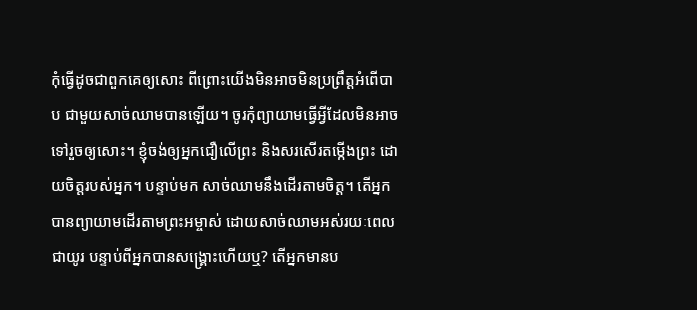កុំធ្វើដូចជាពួកគេឲ្យសោះ ពីព្រោះយើងមិនអាចមិនប្រព្រឹត្តអំពើបាប ជាមួយសាច់ឈាមបានឡើយ។ ចូរកុំព្យាយាមធ្វើអ្វីដែលមិនអាចទៅរួចឲ្យសោះ។ ខ្ញុំចង់ឲ្យអ្នកជឿលើព្រះ និងសរសើរតម្កើងព្រះ ដោយចិត្តរបស់អ្នក។ បន្ទាប់មក សាច់ឈាមនឹងដើរតាមចិត្ត។ តើអ្នកបានព្យាយាមដើរតាមព្រះអម្ចាស់ ដោយសាច់ឈាមអស់រយៈពេលជាយូរ បន្ទាប់ពីអ្នកបានសង្រ្គោះហើយឬ? តើអ្នកមានប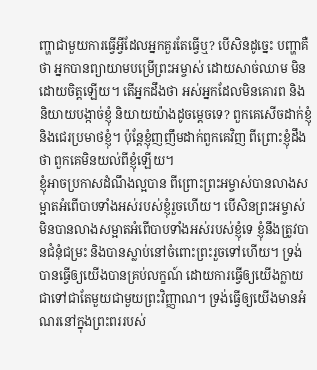ញ្ហាជាមួយការធ្វើអ្វីដែលអ្នកគួរតែធ្វើឬ? បើសិនដូច្នេះ បញ្ហាគឺថា អ្នកបានព្យាយាមបម្រើព្រះអម្ចាស់ ដោយសាច់ឈាម មិនដោយចិត្តឡើយ។ តើអ្នកដឹងថា អស់អ្នកដែលមិនគោរព និងនិយាយបង្កាច់ខ្ញុំ និយាយយ៉ាងដូចម្តេចទេ? ពួកគេសើចដាក់ខ្ញុំ និងជេរប្រមាថខ្ញុំ។ ប៉ុន្តែខ្ញុំញញឹមដាក់ពួកគេវិញ ពីព្រោះខ្ញុំដឹងថា ពួកគេមិនយល់ពីខ្ញុំឡើយ។
ខ្ញុំអាចប្រកាសដំណឹងល្អបាន ពីព្រោះព្រះអម្ចាស់បានលាងសម្អាតអំពើបាបទាំងអស់របស់ខ្ញុំរួចហើយ។ បើសិនព្រះអម្ចាស់មិនបានលាងសម្អាតអំពើបាបទាំងអស់របស់ខ្ញុំទេ ខ្ញុំនឹងត្រូវបានជំនុំជម្រះ និងបានស្លាប់នៅចំពោះព្រះរួចទៅហើយ។ ទ្រង់បានធ្វើឲ្យយើងបានគ្រប់លក្ខណ៍ ដោយការធ្វើឲ្យយើងក្លាយជាទៅជាតែមួយជាមួយព្រះវិញ្ញាណ។ ទ្រង់ធ្វើឲ្យយើងមានអំណរនៅក្នុងព្រះពររបស់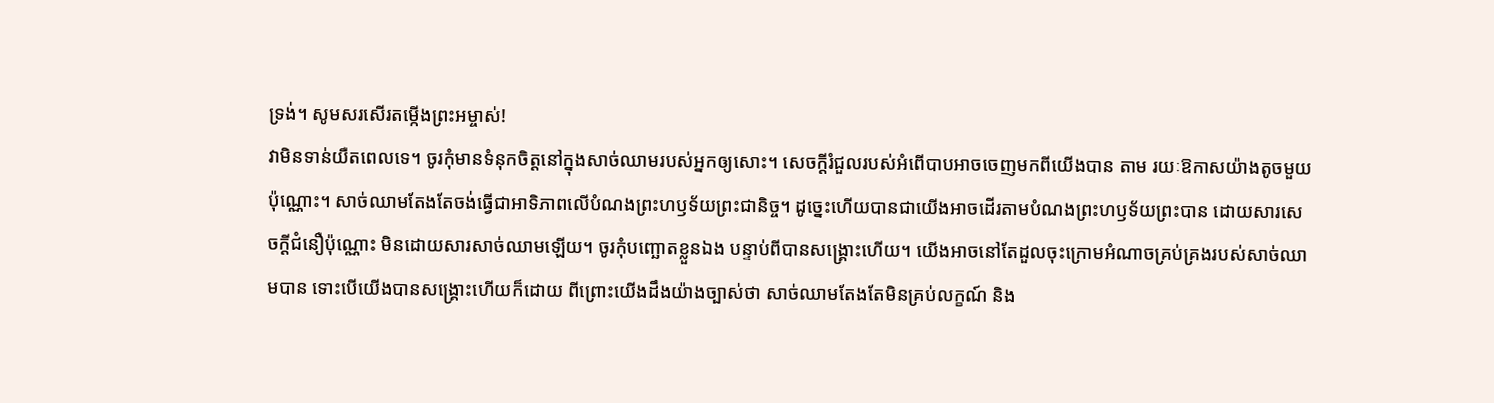ទ្រង់។ សូមសរសើរតម្កើងព្រះអម្ចាស់!
វាមិនទាន់យឺតពេលទេ។ ចូរកុំមានទំនុកចិត្តនៅក្នុងសាច់ឈាមរបស់អ្នកឲ្យសោះ។ សេចក្តីរំជួលរបស់អំពើបាបអាចចេញមកពីយើងបាន តាម រយៈឱកាសយ៉ាងតូចមួយប៉ុណ្ណោះ។ សាច់ឈាមតែងតែចង់ធ្វើជាអាទិភាពលើបំណងព្រះហឫទ័យព្រះជានិច្ច។ ដូច្នេះហើយបានជាយើងអាចដើរតាមបំណងព្រះហឫទ័យព្រះបាន ដោយសារសេចក្តីជំនឿប៉ុណ្ណោះ មិនដោយសារសាច់ឈាមឡើយ។ ចូរកុំបញ្ឆោតខ្លួនឯង បន្ទាប់ពីបានសង្រ្គោះហើយ។ យើងអាចនៅតែដួលចុះក្រោមអំណាចគ្រប់គ្រងរបស់សាច់ឈាមបាន ទោះបើយើងបានសង្រ្គោះហើយក៏ដោយ ពីព្រោះយើងដឹងយ៉ាងច្បាស់ថា សាច់ឈាមតែងតែមិនគ្រប់លក្ខណ៍ និង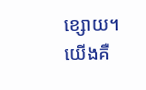ខ្សោយ។
យើងគឺ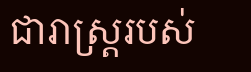ជារាស្ត្ររបស់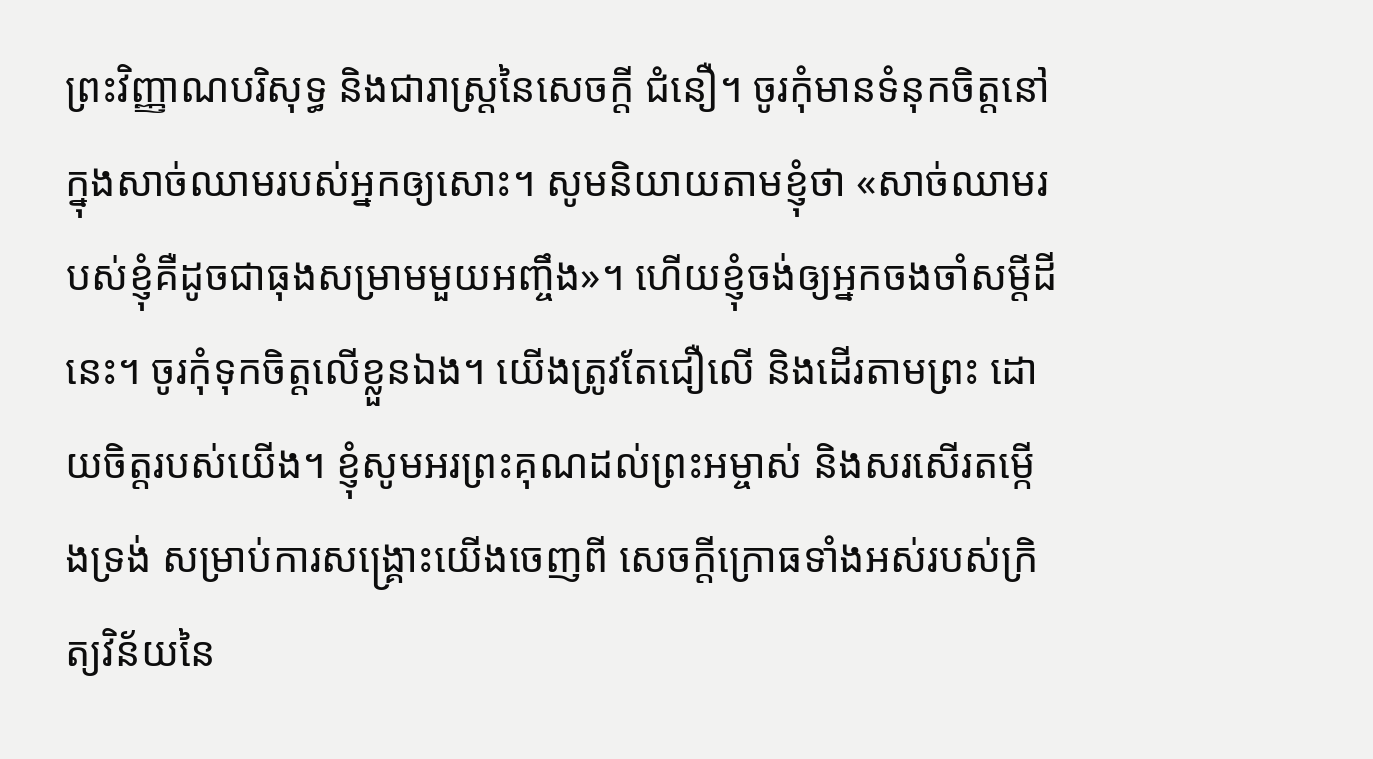ព្រះវិញ្ញាណបរិសុទ្ធ និងជារាស្ត្រនៃសេចក្តី ជំនឿ។ ចូរកុំមានទំនុកចិត្តនៅក្នុងសាច់ឈាមរបស់អ្នកឲ្យសោះ។ សូមនិយាយតាមខ្ញុំថា «សាច់ឈាមរបស់ខ្ញុំគឺដូចជាធុងសម្រាមមួយអញ្ចឹង»។ ហើយខ្ញុំចង់ឲ្យអ្នកចងចាំសម្តីដីនេះ។ ចូរកុំទុកចិត្តលើខ្លួនឯង។ យើងត្រូវតែជឿលើ និងដើរតាមព្រះ ដោយចិត្តរបស់យើង។ ខ្ញុំសូមអរព្រះគុណដល់ព្រះអម្ចាស់ និងសរសើរតម្កើងទ្រង់ សម្រាប់ការសង្រ្គោះយើងចេញពី សេចក្តីក្រោធទាំងអស់របស់ក្រិត្យវិន័យនៃ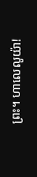ព្រះ។ ហាលេលូយ៉ា!